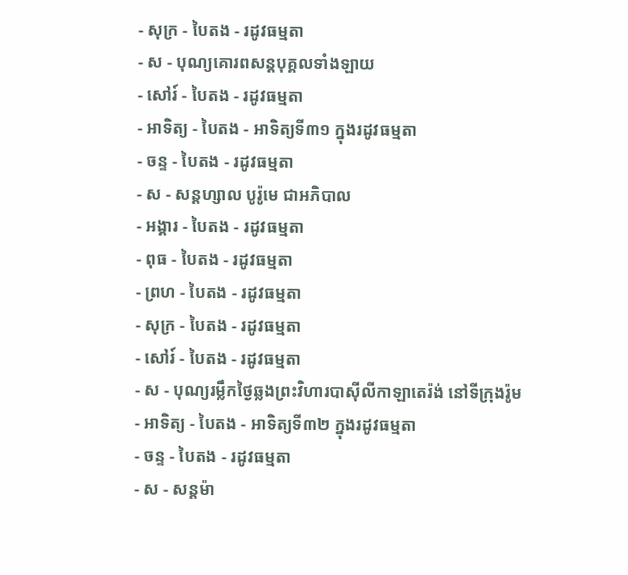- សុក្រ - បៃតង - រដូវធម្មតា
- ស - បុណ្យគោរពសន្ដបុគ្គលទាំងឡាយ
- សៅរ៍ - បៃតង - រដូវធម្មតា
- អាទិត្យ - បៃតង - អាទិត្យទី៣១ ក្នុងរដូវធម្មតា
- ចន្ទ - បៃតង - រដូវធម្មតា
- ស - សន្ដហ្សាល បូរ៉ូមេ ជាអភិបាល
- អង្គារ - បៃតង - រដូវធម្មតា
- ពុធ - បៃតង - រដូវធម្មតា
- ព្រហ - បៃតង - រដូវធម្មតា
- សុក្រ - បៃតង - រដូវធម្មតា
- សៅរ៍ - បៃតង - រដូវធម្មតា
- ស - បុណ្យរម្លឹកថ្ងៃឆ្លងព្រះវិហារបាស៊ីលីកាឡាតេរ៉ង់ នៅទីក្រុងរ៉ូម
- អាទិត្យ - បៃតង - អាទិត្យទី៣២ ក្នុងរដូវធម្មតា
- ចន្ទ - បៃតង - រដូវធម្មតា
- ស - សន្ដម៉ា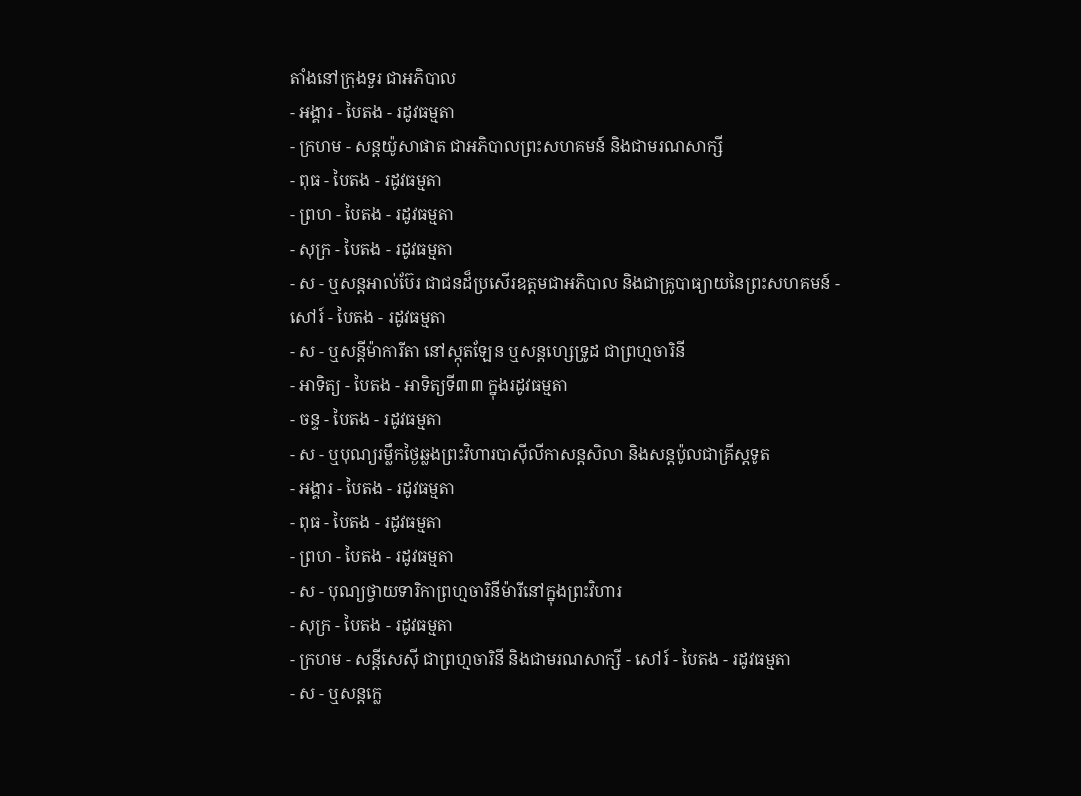តាំងនៅក្រុងទួរ ជាអភិបាល
- អង្គារ - បៃតង - រដូវធម្មតា
- ក្រហម - សន្ដយ៉ូសាផាត ជាអភិបាលព្រះសហគមន៍ និងជាមរណសាក្សី
- ពុធ - បៃតង - រដូវធម្មតា
- ព្រហ - បៃតង - រដូវធម្មតា
- សុក្រ - បៃតង - រដូវធម្មតា
- ស - ឬសន្ដអាល់ប៊ែរ ជាជនដ៏ប្រសើរឧត្ដមជាអភិបាល និងជាគ្រូបាធ្យាយនៃព្រះសហគមន៍ - សៅរ៍ - បៃតង - រដូវធម្មតា
- ស - ឬសន្ដីម៉ាការីតា នៅស្កុតឡែន ឬសន្ដហ្សេទ្រូដ ជាព្រហ្មចារិនី
- អាទិត្យ - បៃតង - អាទិត្យទី៣៣ ក្នុងរដូវធម្មតា
- ចន្ទ - បៃតង - រដូវធម្មតា
- ស - ឬបុណ្យរម្លឹកថ្ងៃឆ្លងព្រះវិហារបាស៊ីលីកាសន្ដសិលា និងសន្ដប៉ូលជាគ្រីស្ដទូត
- អង្គារ - បៃតង - រដូវធម្មតា
- ពុធ - បៃតង - រដូវធម្មតា
- ព្រហ - បៃតង - រដូវធម្មតា
- ស - បុណ្យថ្វាយទារិកាព្រហ្មចារិនីម៉ារីនៅក្នុងព្រះវិហារ
- សុក្រ - បៃតង - រដូវធម្មតា
- ក្រហម - សន្ដីសេស៊ី ជាព្រហ្មចារិនី និងជាមរណសាក្សី - សៅរ៍ - បៃតង - រដូវធម្មតា
- ស - ឬសន្ដក្លេ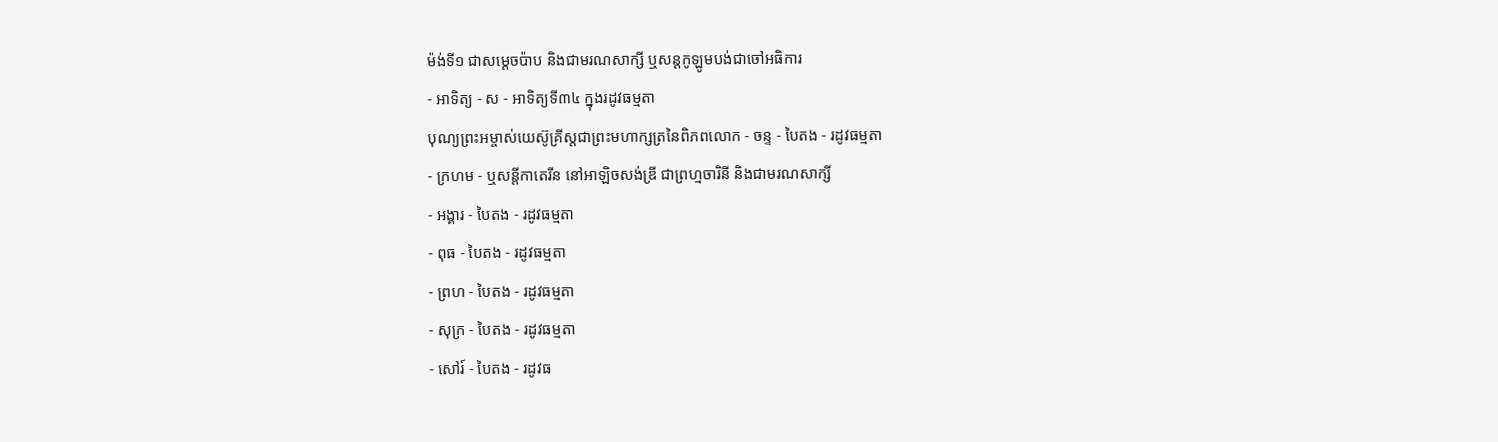ម៉ង់ទី១ ជាសម្ដេចប៉ាប និងជាមរណសាក្សី ឬសន្ដកូឡូមបង់ជាចៅអធិការ
- អាទិត្យ - ស - អាទិត្យទី៣៤ ក្នុងរដូវធម្មតា
បុណ្យព្រះអម្ចាស់យេស៊ូគ្រីស្ដជាព្រះមហាក្សត្រនៃពិភពលោក - ចន្ទ - បៃតង - រដូវធម្មតា
- ក្រហម - ឬសន្ដីកាតេរីន នៅអាឡិចសង់ឌ្រី ជាព្រហ្មចារិនី និងជាមរណសាក្សី
- អង្គារ - បៃតង - រដូវធម្មតា
- ពុធ - បៃតង - រដូវធម្មតា
- ព្រហ - បៃតង - រដូវធម្មតា
- សុក្រ - បៃតង - រដូវធម្មតា
- សៅរ៍ - បៃតង - រដូវធ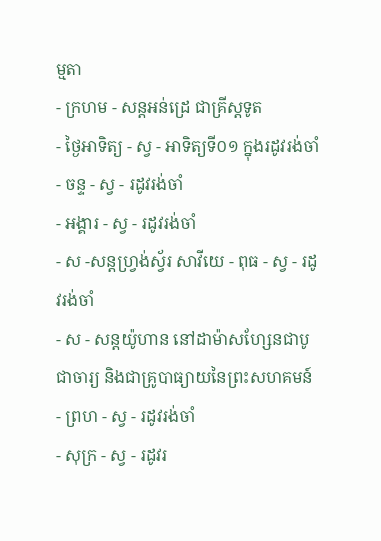ម្មតា
- ក្រហម - សន្ដអន់ដ្រេ ជាគ្រីស្ដទូត
- ថ្ងៃអាទិត្យ - ស្វ - អាទិត្យទី០១ ក្នុងរដូវរង់ចាំ
- ចន្ទ - ស្វ - រដូវរង់ចាំ
- អង្គារ - ស្វ - រដូវរង់ចាំ
- ស -សន្ដហ្វ្រង់ស្វ័រ សាវីយេ - ពុធ - ស្វ - រដូវរង់ចាំ
- ស - សន្ដយ៉ូហាន នៅដាម៉ាសហ្សែនជាបូជាចារ្យ និងជាគ្រូបាធ្យាយនៃព្រះសហគមន៍ - ព្រហ - ស្វ - រដូវរង់ចាំ
- សុក្រ - ស្វ - រដូវរ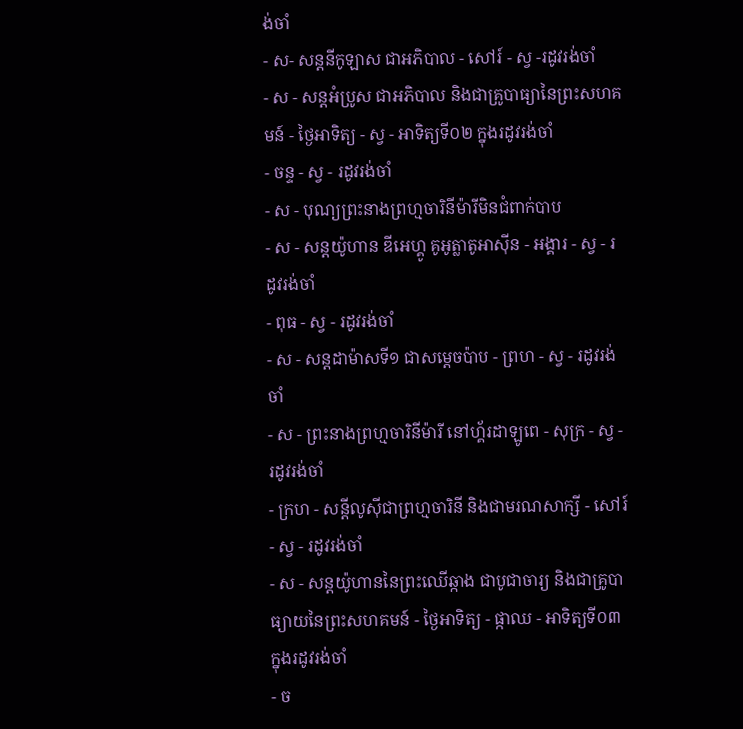ង់ចាំ
- ស- សន្ដនីកូឡាស ជាអភិបាល - សៅរ៍ - ស្វ -រដូវរង់ចាំ
- ស - សន្ដអំប្រូស ជាអភិបាល និងជាគ្រូបាធ្យានៃព្រះសហគមន៍ - ថ្ងៃអាទិត្យ - ស្វ - អាទិត្យទី០២ ក្នុងរដូវរង់ចាំ
- ចន្ទ - ស្វ - រដូវរង់ចាំ
- ស - បុណ្យព្រះនាងព្រហ្មចារិនីម៉ារីមិនជំពាក់បាប
- ស - សន្ដយ៉ូហាន ឌីអេហ្គូ គូអូត្លាតូអាស៊ីន - អង្គារ - ស្វ - រដូវរង់ចាំ
- ពុធ - ស្វ - រដូវរង់ចាំ
- ស - សន្ដដាម៉ាសទី១ ជាសម្ដេចប៉ាប - ព្រហ - ស្វ - រដូវរង់ចាំ
- ស - ព្រះនាងព្រហ្មចារិនីម៉ារី នៅហ្គ័រដាឡូពេ - សុក្រ - ស្វ - រដូវរង់ចាំ
- ក្រហ - សន្ដីលូស៊ីជាព្រហ្មចារិនី និងជាមរណសាក្សី - សៅរ៍ - ស្វ - រដូវរង់ចាំ
- ស - សន្ដយ៉ូហាននៃព្រះឈើឆ្កាង ជាបូជាចារ្យ និងជាគ្រូបាធ្យាយនៃព្រះសហគមន៍ - ថ្ងៃអាទិត្យ - ផ្កាឈ - អាទិត្យទី០៣ ក្នុងរដូវរង់ចាំ
- ច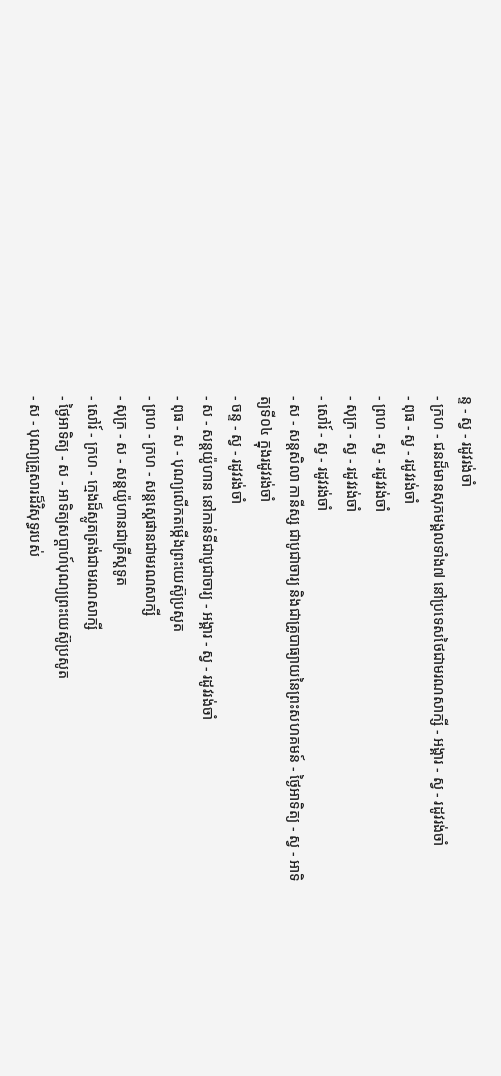ន្ទ - ស្វ - រដូវរង់ចាំ
- ក្រហ - ជនដ៏មានសុភមង្គលទាំង៧ នៅប្រទេសថៃជាមរណសាក្សី - អង្គារ - ស្វ - រដូវរង់ចាំ
- ពុធ - ស្វ - រដូវរង់ចាំ
- ព្រហ - ស្វ - រដូវរង់ចាំ
- សុក្រ - ស្វ - រដូវរង់ចាំ
- សៅរ៍ - ស្វ - រដូវរង់ចាំ
- ស - សន្ដសិលា កានីស្ស ជាបូជាចារ្យ និងជាគ្រូបាធ្យាយនៃព្រះសហគមន៍ - ថ្ងៃអាទិត្យ - ស្វ - អាទិត្យទី០៤ ក្នុងរដូវរង់ចាំ
- ចន្ទ - ស្វ - រដូវរង់ចាំ
- ស - សន្ដយ៉ូហាន នៅកាន់ទីជាបូជាចារ្យ - អង្គារ - ស្វ - រដូវរង់ចាំ
- ពុធ - ស - បុណ្យលើកតម្កើងព្រះយេស៊ូប្រសូត
- ព្រហ - ក្រហ - សន្តស្តេផានជាមរណសាក្សី
- សុក្រ - ស - សន្តយ៉ូហានជាគ្រីស្តទូត
- សៅរ៍ - ក្រហ - ក្មេងដ៏ស្លូតត្រង់ជាមរណសាក្សី
- ថ្ងៃអាទិត្យ - ស - អាទិត្យសប្ដាហ៍បុណ្យព្រះយេស៊ូប្រសូត
- ស - បុណ្យគ្រួសារដ៏វិសុទ្ធរបស់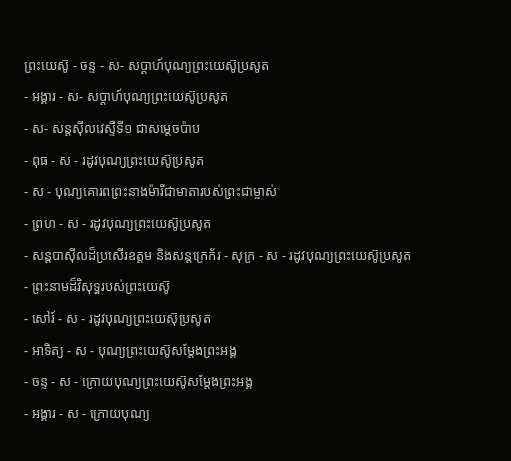ព្រះយេស៊ូ - ចន្ទ - ស- សប្ដាហ៍បុណ្យព្រះយេស៊ូប្រសូត
- អង្គារ - ស- សប្ដាហ៍បុណ្យព្រះយេស៊ូប្រសូត
- ស- សន្ដស៊ីលវេស្ទឺទី១ ជាសម្ដេចប៉ាប
- ពុធ - ស - រដូវបុណ្យព្រះយេស៊ូប្រសូត
- ស - បុណ្យគោរពព្រះនាងម៉ារីជាមាតារបស់ព្រះជាម្ចាស់
- ព្រហ - ស - រដូវបុណ្យព្រះយេស៊ូប្រសូត
- សន្ដបាស៊ីលដ៏ប្រសើរឧត្ដម និងសន្ដក្រេក័រ - សុក្រ - ស - រដូវបុណ្យព្រះយេស៊ូប្រសូត
- ព្រះនាមដ៏វិសុទ្ធរបស់ព្រះយេស៊ូ
- សៅរ៍ - ស - រដូវបុណ្យព្រះយេស៊ុប្រសូត
- អាទិត្យ - ស - បុណ្យព្រះយេស៊ូសម្ដែងព្រះអង្គ
- ចន្ទ - ស - ក្រោយបុណ្យព្រះយេស៊ូសម្ដែងព្រះអង្គ
- អង្គារ - ស - ក្រោយបុណ្យ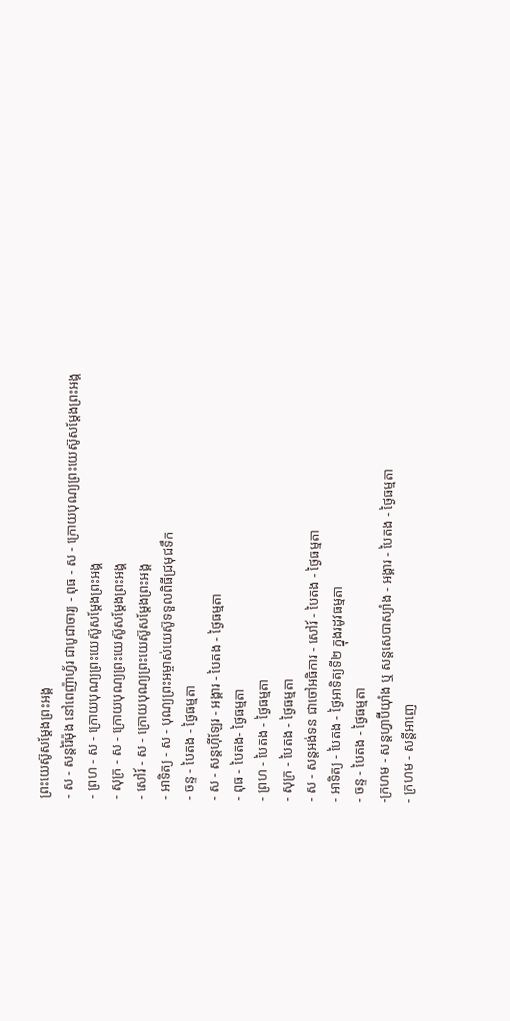ព្រះយេស៊ូសម្ដែងព្រះអង្គ
- ស - សន្ដរ៉ៃម៉ុង នៅពេញ៉ាហ្វ័រ ជាបូជាចារ្យ - ពុធ - ស - ក្រោយបុណ្យព្រះយេស៊ូសម្ដែងព្រះអង្គ
- ព្រហ - ស - ក្រោយបុណ្យព្រះយេស៊ូសម្ដែងព្រះអង្គ
- សុក្រ - ស - ក្រោយបុណ្យព្រះយេស៊ូសម្ដែងព្រះអង្គ
- សៅរ៍ - ស - ក្រោយបុណ្យព្រះយេស៊ូសម្ដែងព្រះអង្គ
- អាទិត្យ - ស - បុណ្យព្រះអម្ចាស់យេស៊ូទទួលពិធីជ្រមុជទឹក
- ចន្ទ - បៃតង - ថ្ងៃធម្មតា
- ស - សន្ដហ៊ីឡែរ - អង្គារ - បៃតង - ថ្ងៃធម្មតា
- ពុធ - បៃតង- ថ្ងៃធម្មតា
- ព្រហ - បៃតង - ថ្ងៃធម្មតា
- សុក្រ - បៃតង - ថ្ងៃធម្មតា
- ស - សន្ដអង់ទន ជាចៅអធិការ - សៅរ៍ - បៃតង - ថ្ងៃធម្មតា
- អាទិត្យ - បៃតង - ថ្ងៃអាទិត្យទី២ ក្នុងរដូវធម្មតា
- ចន្ទ - បៃតង - ថ្ងៃធម្មតា
-ក្រហម - សន្ដហ្វាប៊ីយ៉ាំង ឬ សន្ដសេបាស្យាំង - អង្គារ - បៃតង - ថ្ងៃធម្មតា
- ក្រហម - សន្ដីអាញេ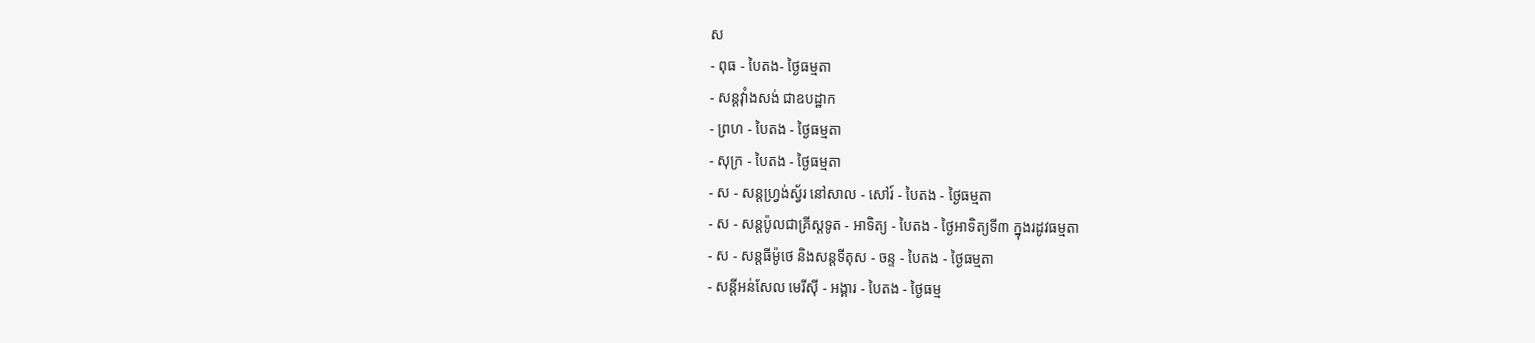ស
- ពុធ - បៃតង- ថ្ងៃធម្មតា
- សន្ដវ៉ាំងសង់ ជាឧបដ្ឋាក
- ព្រហ - បៃតង - ថ្ងៃធម្មតា
- សុក្រ - បៃតង - ថ្ងៃធម្មតា
- ស - សន្ដហ្វ្រង់ស្វ័រ នៅសាល - សៅរ៍ - បៃតង - ថ្ងៃធម្មតា
- ស - សន្ដប៉ូលជាគ្រីស្ដទូត - អាទិត្យ - បៃតង - ថ្ងៃអាទិត្យទី៣ ក្នុងរដូវធម្មតា
- ស - សន្ដធីម៉ូថេ និងសន្ដទីតុស - ចន្ទ - បៃតង - ថ្ងៃធម្មតា
- សន្ដីអន់សែល មេរីស៊ី - អង្គារ - បៃតង - ថ្ងៃធម្ម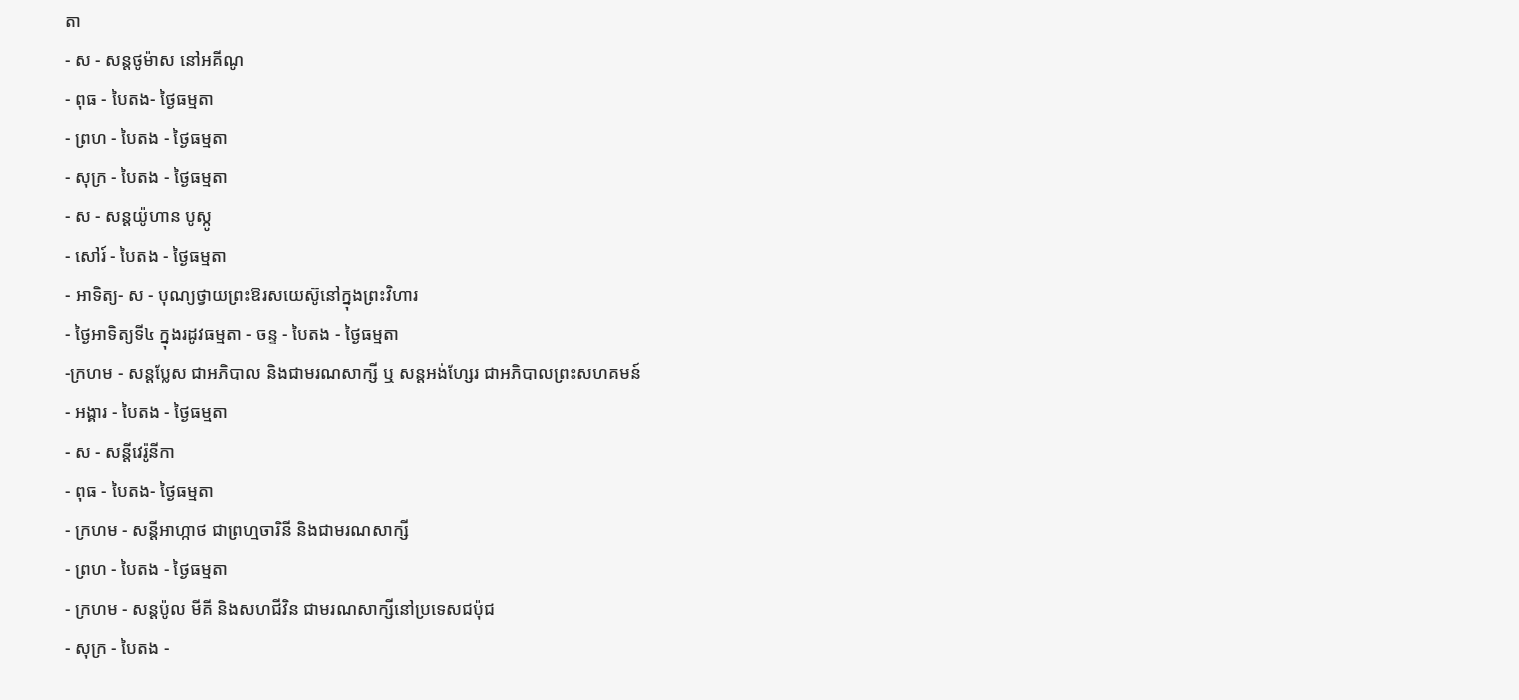តា
- ស - សន្ដថូម៉ាស នៅអគីណូ
- ពុធ - បៃតង- ថ្ងៃធម្មតា
- ព្រហ - បៃតង - ថ្ងៃធម្មតា
- សុក្រ - បៃតង - ថ្ងៃធម្មតា
- ស - សន្ដយ៉ូហាន បូស្កូ
- សៅរ៍ - បៃតង - ថ្ងៃធម្មតា
- អាទិត្យ- ស - បុណ្យថ្វាយព្រះឱរសយេស៊ូនៅក្នុងព្រះវិហារ
- ថ្ងៃអាទិត្យទី៤ ក្នុងរដូវធម្មតា - ចន្ទ - បៃតង - ថ្ងៃធម្មតា
-ក្រហម - សន្ដប្លែស ជាអភិបាល និងជាមរណសាក្សី ឬ សន្ដអង់ហ្សែរ ជាអភិបាលព្រះសហគមន៍
- អង្គារ - បៃតង - ថ្ងៃធម្មតា
- ស - សន្ដីវេរ៉ូនីកា
- ពុធ - បៃតង- ថ្ងៃធម្មតា
- ក្រហម - សន្ដីអាហ្កាថ ជាព្រហ្មចារិនី និងជាមរណសាក្សី
- ព្រហ - បៃតង - ថ្ងៃធម្មតា
- ក្រហម - សន្ដប៉ូល មីគី និងសហជីវិន ជាមរណសាក្សីនៅប្រទេសជប៉ុជ
- សុក្រ - បៃតង -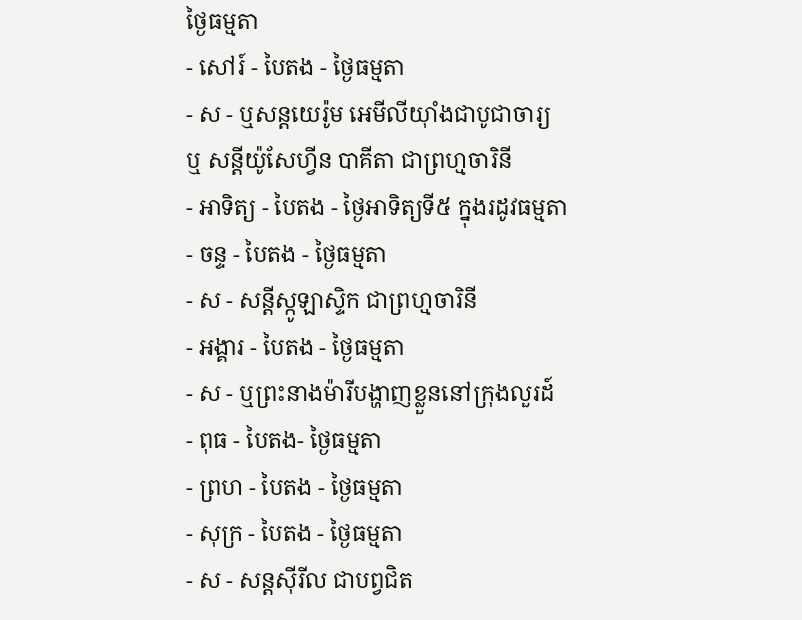ថ្ងៃធម្មតា
- សៅរ៍ - បៃតង - ថ្ងៃធម្មតា
- ស - ឬសន្ដយេរ៉ូម អេមីលីយ៉ាំងជាបូជាចារ្យ ឬ សន្ដីយ៉ូសែហ្វីន បាគីតា ជាព្រហ្មចារិនី
- អាទិត្យ - បៃតង - ថ្ងៃអាទិត្យទី៥ ក្នុងរដូវធម្មតា
- ចន្ទ - បៃតង - ថ្ងៃធម្មតា
- ស - សន្ដីស្កូឡាស្ទិក ជាព្រហ្មចារិនី
- អង្គារ - បៃតង - ថ្ងៃធម្មតា
- ស - ឬព្រះនាងម៉ារីបង្ហាញខ្លួននៅក្រុងលួរដ៍
- ពុធ - បៃតង- ថ្ងៃធម្មតា
- ព្រហ - បៃតង - ថ្ងៃធម្មតា
- សុក្រ - បៃតង - ថ្ងៃធម្មតា
- ស - សន្ដស៊ីរីល ជាបព្វជិត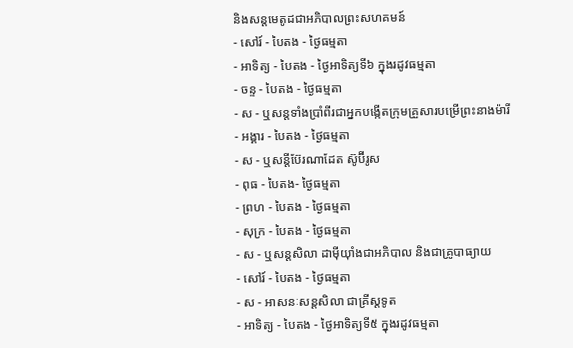និងសន្ដមេតូដជាអភិបាលព្រះសហគមន៍
- សៅរ៍ - បៃតង - ថ្ងៃធម្មតា
- អាទិត្យ - បៃតង - ថ្ងៃអាទិត្យទី៦ ក្នុងរដូវធម្មតា
- ចន្ទ - បៃតង - ថ្ងៃធម្មតា
- ស - ឬសន្ដទាំងប្រាំពីរជាអ្នកបង្កើតក្រុមគ្រួសារបម្រើព្រះនាងម៉ារី
- អង្គារ - បៃតង - ថ្ងៃធម្មតា
- ស - ឬសន្ដីប៊ែរណាដែត ស៊ូប៊ីរូស
- ពុធ - បៃតង- ថ្ងៃធម្មតា
- ព្រហ - បៃតង - ថ្ងៃធម្មតា
- សុក្រ - បៃតង - ថ្ងៃធម្មតា
- ស - ឬសន្ដសិលា ដាម៉ីយ៉ាំងជាអភិបាល និងជាគ្រូបាធ្យាយ
- សៅរ៍ - បៃតង - ថ្ងៃធម្មតា
- ស - អាសនៈសន្ដសិលា ជាគ្រីស្ដទូត
- អាទិត្យ - បៃតង - ថ្ងៃអាទិត្យទី៥ ក្នុងរដូវធម្មតា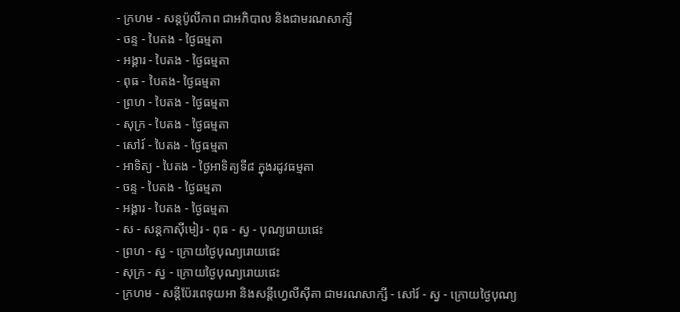- ក្រហម - សន្ដប៉ូលីកាព ជាអភិបាល និងជាមរណសាក្សី
- ចន្ទ - បៃតង - ថ្ងៃធម្មតា
- អង្គារ - បៃតង - ថ្ងៃធម្មតា
- ពុធ - បៃតង- ថ្ងៃធម្មតា
- ព្រហ - បៃតង - ថ្ងៃធម្មតា
- សុក្រ - បៃតង - ថ្ងៃធម្មតា
- សៅរ៍ - បៃតង - ថ្ងៃធម្មតា
- អាទិត្យ - បៃតង - ថ្ងៃអាទិត្យទី៨ ក្នុងរដូវធម្មតា
- ចន្ទ - បៃតង - ថ្ងៃធម្មតា
- អង្គារ - បៃតង - ថ្ងៃធម្មតា
- ស - សន្ដកាស៊ីមៀរ - ពុធ - ស្វ - បុណ្យរោយផេះ
- ព្រហ - ស្វ - ក្រោយថ្ងៃបុណ្យរោយផេះ
- សុក្រ - ស្វ - ក្រោយថ្ងៃបុណ្យរោយផេះ
- ក្រហម - សន្ដីប៉ែរពេទុយអា និងសន្ដីហ្វេលីស៊ីតា ជាមរណសាក្សី - សៅរ៍ - ស្វ - ក្រោយថ្ងៃបុណ្យ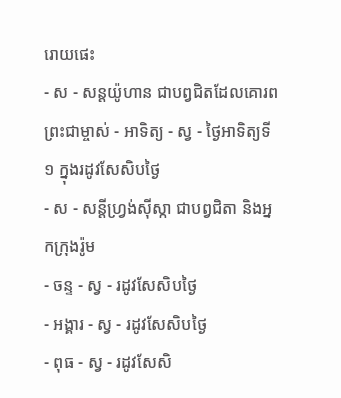រោយផេះ
- ស - សន្ដយ៉ូហាន ជាបព្វជិតដែលគោរពព្រះជាម្ចាស់ - អាទិត្យ - ស្វ - ថ្ងៃអាទិត្យទី១ ក្នុងរដូវសែសិបថ្ងៃ
- ស - សន្ដីហ្វ្រង់ស៊ីស្កា ជាបព្វជិតា និងអ្នកក្រុងរ៉ូម
- ចន្ទ - ស្វ - រដូវសែសិបថ្ងៃ
- អង្គារ - ស្វ - រដូវសែសិបថ្ងៃ
- ពុធ - ស្វ - រដូវសែសិ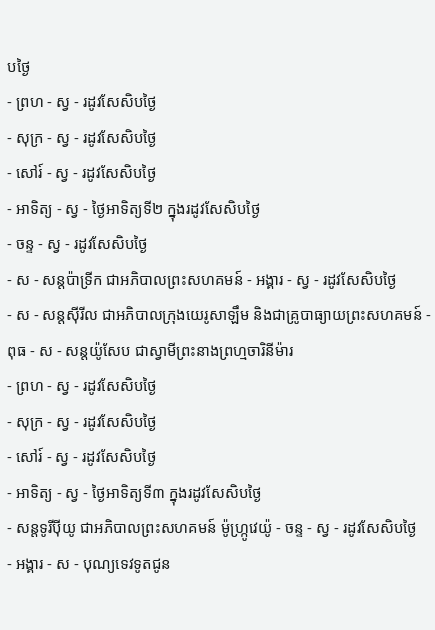បថ្ងៃ
- ព្រហ - ស្វ - រដូវសែសិបថ្ងៃ
- សុក្រ - ស្វ - រដូវសែសិបថ្ងៃ
- សៅរ៍ - ស្វ - រដូវសែសិបថ្ងៃ
- អាទិត្យ - ស្វ - ថ្ងៃអាទិត្យទី២ ក្នុងរដូវសែសិបថ្ងៃ
- ចន្ទ - ស្វ - រដូវសែសិបថ្ងៃ
- ស - សន្ដប៉ាទ្រីក ជាអភិបាលព្រះសហគមន៍ - អង្គារ - ស្វ - រដូវសែសិបថ្ងៃ
- ស - សន្ដស៊ីរីល ជាអភិបាលក្រុងយេរូសាឡឹម និងជាគ្រូបាធ្យាយព្រះសហគមន៍ - ពុធ - ស - សន្ដយ៉ូសែប ជាស្វាមីព្រះនាងព្រហ្មចារិនីម៉ារ
- ព្រហ - ស្វ - រដូវសែសិបថ្ងៃ
- សុក្រ - ស្វ - រដូវសែសិបថ្ងៃ
- សៅរ៍ - ស្វ - រដូវសែសិបថ្ងៃ
- អាទិត្យ - ស្វ - ថ្ងៃអាទិត្យទី៣ ក្នុងរដូវសែសិបថ្ងៃ
- សន្ដទូរីប៉ីយូ ជាអភិបាលព្រះសហគមន៍ ម៉ូហ្ក្រូវេយ៉ូ - ចន្ទ - ស្វ - រដូវសែសិបថ្ងៃ
- អង្គារ - ស - បុណ្យទេវទូតជូន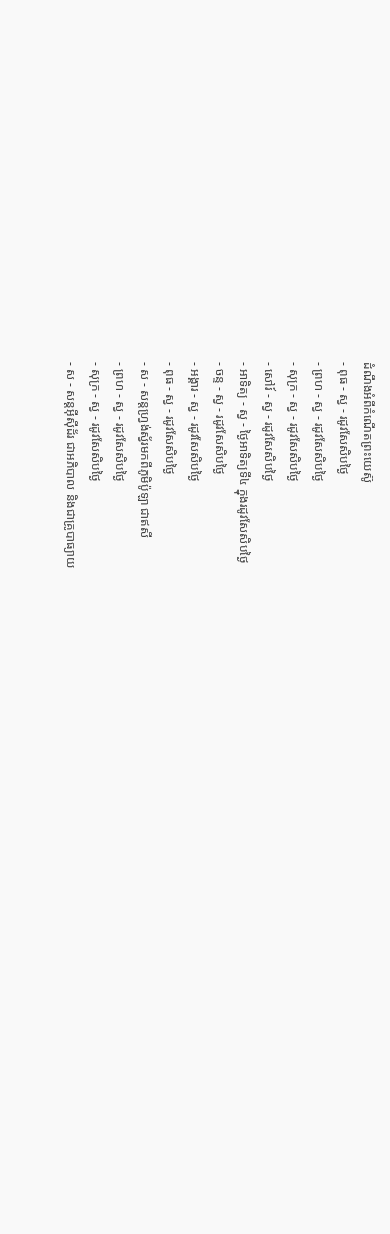ដំណឹងអំពីកំណើតព្រះយេស៊ូ
- ពុធ - ស្វ - រដូវសែសិបថ្ងៃ
- ព្រហ - ស្វ - រដូវសែសិបថ្ងៃ
- សុក្រ - ស្វ - រដូវសែសិបថ្ងៃ
- សៅរ៍ - ស្វ - រដូវសែសិបថ្ងៃ
- អាទិត្យ - ស្វ - ថ្ងៃអាទិត្យទី៤ ក្នុងរដូវសែសិបថ្ងៃ
- ចន្ទ - ស្វ - រដូវសែសិបថ្ងៃ
- អង្គារ - ស្វ - រដូវសែសិបថ្ងៃ
- ពុធ - ស្វ - រដូវសែសិបថ្ងៃ
- ស - សន្ដហ្វ្រង់ស្វ័រមកពីភូមិប៉ូឡា ជាឥសី
- ព្រហ - ស្វ - រដូវសែសិបថ្ងៃ
- សុក្រ - ស្វ - រដូវសែសិបថ្ងៃ
- ស - សន្ដអ៊ីស៊ីដ័រ ជាអភិបាល និងជាគ្រូបាធ្យាយ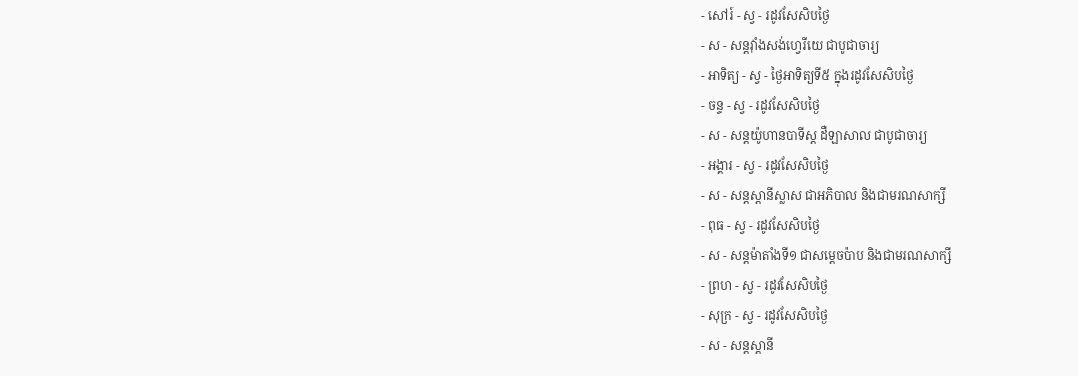- សៅរ៍ - ស្វ - រដូវសែសិបថ្ងៃ
- ស - សន្ដវ៉ាំងសង់ហ្វេរីយេ ជាបូជាចារ្យ
- អាទិត្យ - ស្វ - ថ្ងៃអាទិត្យទី៥ ក្នុងរដូវសែសិបថ្ងៃ
- ចន្ទ - ស្វ - រដូវសែសិបថ្ងៃ
- ស - សន្ដយ៉ូហានបាទីស្ដ ដឺឡាសាល ជាបូជាចារ្យ
- អង្គារ - ស្វ - រដូវសែសិបថ្ងៃ
- ស - សន្ដស្ដានីស្លាស ជាអភិបាល និងជាមរណសាក្សី
- ពុធ - ស្វ - រដូវសែសិបថ្ងៃ
- ស - សន្ដម៉ាតាំងទី១ ជាសម្ដេចប៉ាប និងជាមរណសាក្សី
- ព្រហ - ស្វ - រដូវសែសិបថ្ងៃ
- សុក្រ - ស្វ - រដូវសែសិបថ្ងៃ
- ស - សន្ដស្ដានី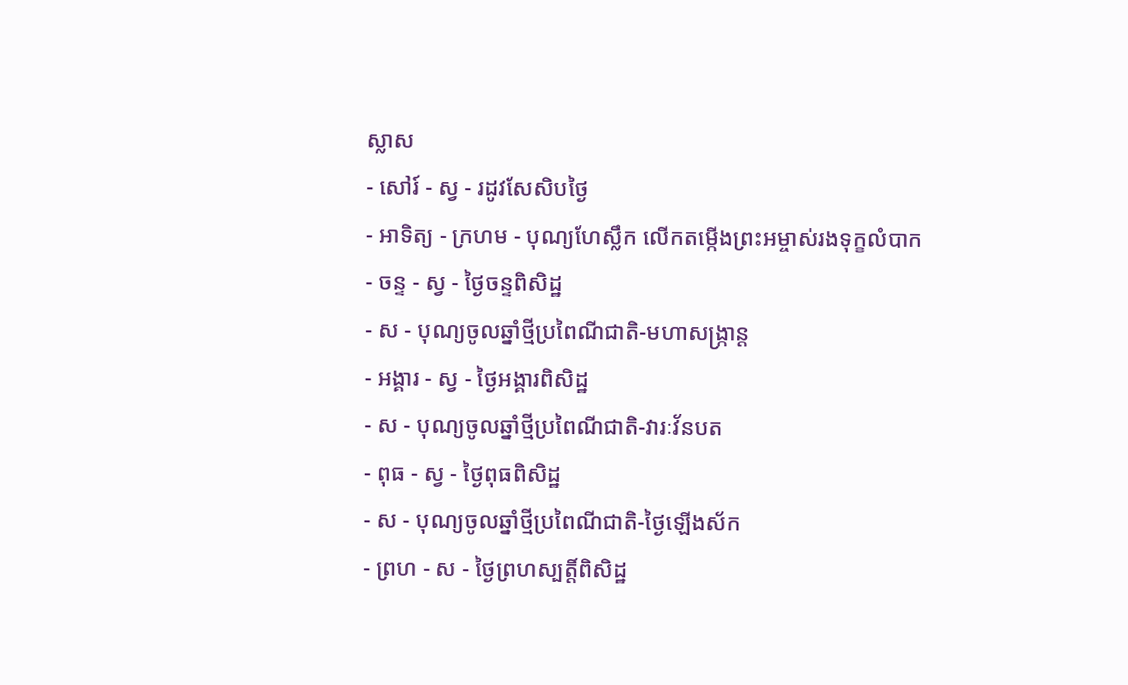ស្លាស
- សៅរ៍ - ស្វ - រដូវសែសិបថ្ងៃ
- អាទិត្យ - ក្រហម - បុណ្យហែស្លឹក លើកតម្កើងព្រះអម្ចាស់រងទុក្ខលំបាក
- ចន្ទ - ស្វ - ថ្ងៃចន្ទពិសិដ្ឋ
- ស - បុណ្យចូលឆ្នាំថ្មីប្រពៃណីជាតិ-មហាសង្រ្កាន្ដ
- អង្គារ - ស្វ - ថ្ងៃអង្គារពិសិដ្ឋ
- ស - បុណ្យចូលឆ្នាំថ្មីប្រពៃណីជាតិ-វារៈវ័នបត
- ពុធ - ស្វ - ថ្ងៃពុធពិសិដ្ឋ
- ស - បុណ្យចូលឆ្នាំថ្មីប្រពៃណីជាតិ-ថ្ងៃឡើងស័ក
- ព្រហ - ស - ថ្ងៃព្រហស្បត្ដិ៍ពិសិដ្ឋ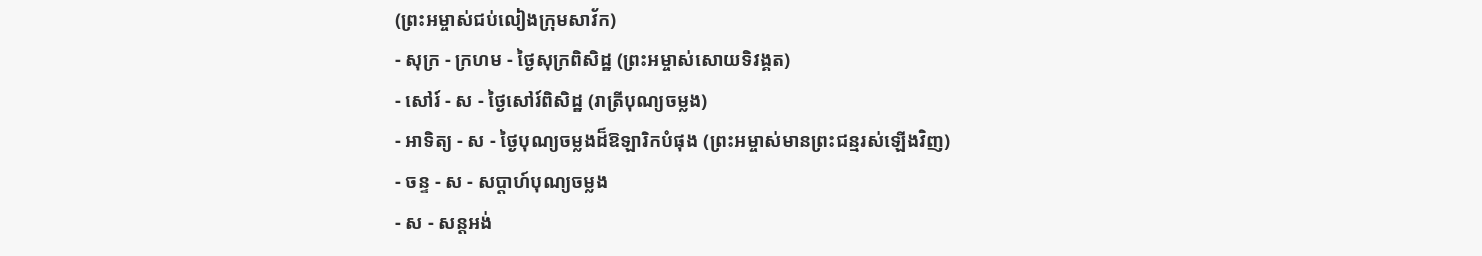(ព្រះអម្ចាស់ជប់លៀងក្រុមសាវ័ក)
- សុក្រ - ក្រហម - ថ្ងៃសុក្រពិសិដ្ឋ (ព្រះអម្ចាស់សោយទិវង្គត)
- សៅរ៍ - ស - ថ្ងៃសៅរ៍ពិសិដ្ឋ (រាត្រីបុណ្យចម្លង)
- អាទិត្យ - ស - ថ្ងៃបុណ្យចម្លងដ៏ឱឡារិកបំផុង (ព្រះអម្ចាស់មានព្រះជន្មរស់ឡើងវិញ)
- ចន្ទ - ស - សប្ដាហ៍បុណ្យចម្លង
- ស - សន្ដអង់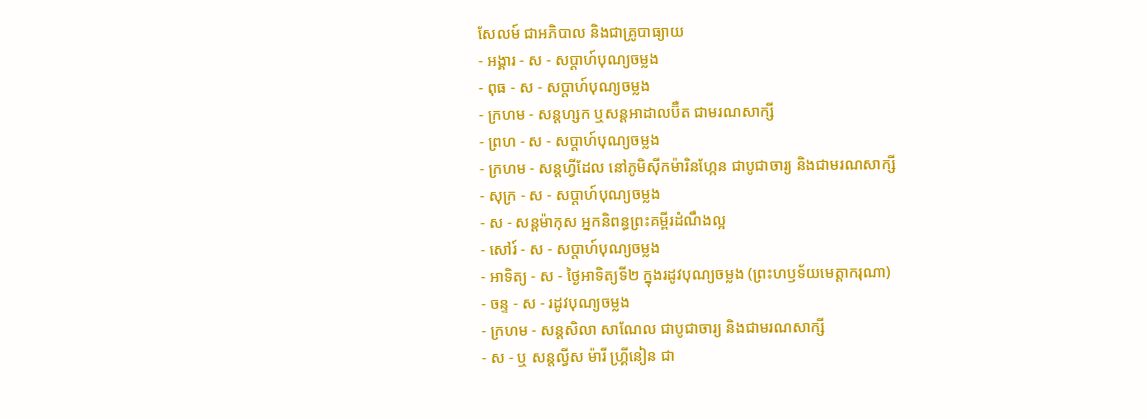សែលម៍ ជាអភិបាល និងជាគ្រូបាធ្យាយ
- អង្គារ - ស - សប្ដាហ៍បុណ្យចម្លង
- ពុធ - ស - សប្ដាហ៍បុណ្យចម្លង
- ក្រហម - សន្ដហ្សក ឬសន្ដអាដាលប៊ឺត ជាមរណសាក្សី
- ព្រហ - ស - សប្ដាហ៍បុណ្យចម្លង
- ក្រហម - សន្ដហ្វីដែល នៅភូមិស៊ីកម៉ារិនហ្កែន ជាបូជាចារ្យ និងជាមរណសាក្សី
- សុក្រ - ស - សប្ដាហ៍បុណ្យចម្លង
- ស - សន្ដម៉ាកុស អ្នកនិពន្ធព្រះគម្ពីរដំណឹងល្អ
- សៅរ៍ - ស - សប្ដាហ៍បុណ្យចម្លង
- អាទិត្យ - ស - ថ្ងៃអាទិត្យទី២ ក្នុងរដូវបុណ្យចម្លង (ព្រះហឫទ័យមេត្ដាករុណា)
- ចន្ទ - ស - រដូវបុណ្យចម្លង
- ក្រហម - សន្ដសិលា សាណែល ជាបូជាចារ្យ និងជាមរណសាក្សី
- ស - ឬ សន្ដល្វីស ម៉ារី ហ្គ្រីនៀន ជា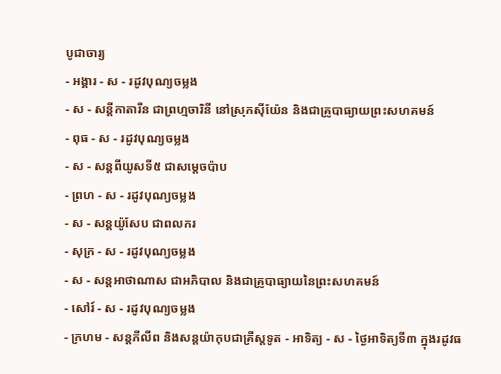បូជាចារ្យ
- អង្គារ - ស - រដូវបុណ្យចម្លង
- ស - សន្ដីកាតារីន ជាព្រហ្មចារិនី នៅស្រុកស៊ីយ៉ែន និងជាគ្រូបាធ្យាយព្រះសហគមន៍
- ពុធ - ស - រដូវបុណ្យចម្លង
- ស - សន្ដពីយូសទី៥ ជាសម្ដេចប៉ាប
- ព្រហ - ស - រដូវបុណ្យចម្លង
- ស - សន្ដយ៉ូសែប ជាពលករ
- សុក្រ - ស - រដូវបុណ្យចម្លង
- ស - សន្ដអាថាណាស ជាអភិបាល និងជាគ្រូបាធ្យាយនៃព្រះសហគមន៍
- សៅរ៍ - ស - រដូវបុណ្យចម្លង
- ក្រហម - សន្ដភីលីព និងសន្ដយ៉ាកុបជាគ្រីស្ដទូត - អាទិត្យ - ស - ថ្ងៃអាទិត្យទី៣ ក្នុងរដូវធ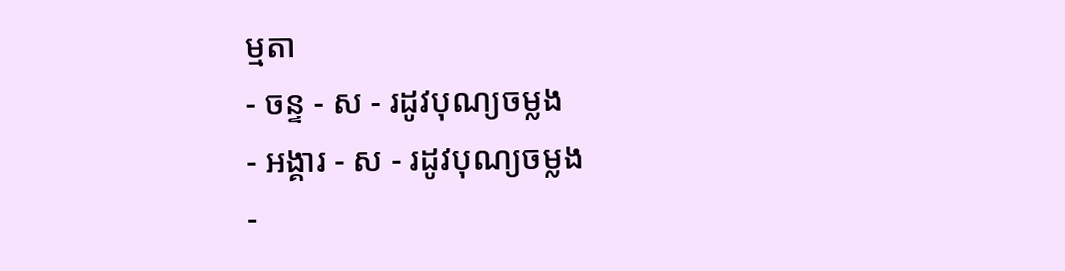ម្មតា
- ចន្ទ - ស - រដូវបុណ្យចម្លង
- អង្គារ - ស - រដូវបុណ្យចម្លង
-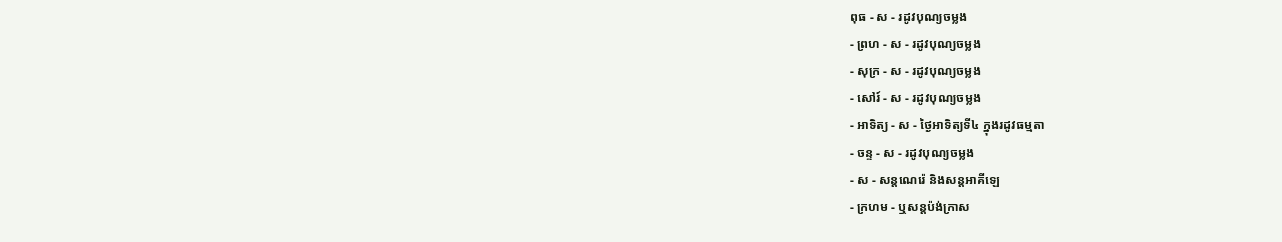ពុធ - ស - រដូវបុណ្យចម្លង
- ព្រហ - ស - រដូវបុណ្យចម្លង
- សុក្រ - ស - រដូវបុណ្យចម្លង
- សៅរ៍ - ស - រដូវបុណ្យចម្លង
- អាទិត្យ - ស - ថ្ងៃអាទិត្យទី៤ ក្នុងរដូវធម្មតា
- ចន្ទ - ស - រដូវបុណ្យចម្លង
- ស - សន្ដណេរ៉េ និងសន្ដអាគីឡេ
- ក្រហម - ឬសន្ដប៉ង់ក្រាស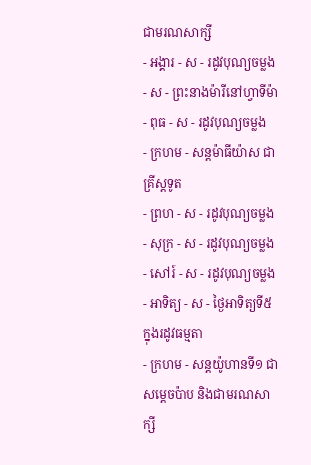ជាមរណសាក្សី
- អង្គារ - ស - រដូវបុណ្យចម្លង
- ស - ព្រះនាងម៉ារីនៅហ្វាទីម៉ា - ពុធ - ស - រដូវបុណ្យចម្លង
- ក្រហម - សន្ដម៉ាធីយ៉ាស ជាគ្រីស្ដទូត
- ព្រហ - ស - រដូវបុណ្យចម្លង
- សុក្រ - ស - រដូវបុណ្យចម្លង
- សៅរ៍ - ស - រដូវបុណ្យចម្លង
- អាទិត្យ - ស - ថ្ងៃអាទិត្យទី៥ ក្នុងរដូវធម្មតា
- ក្រហម - សន្ដយ៉ូហានទី១ ជាសម្ដេចប៉ាប និងជាមរណសាក្សី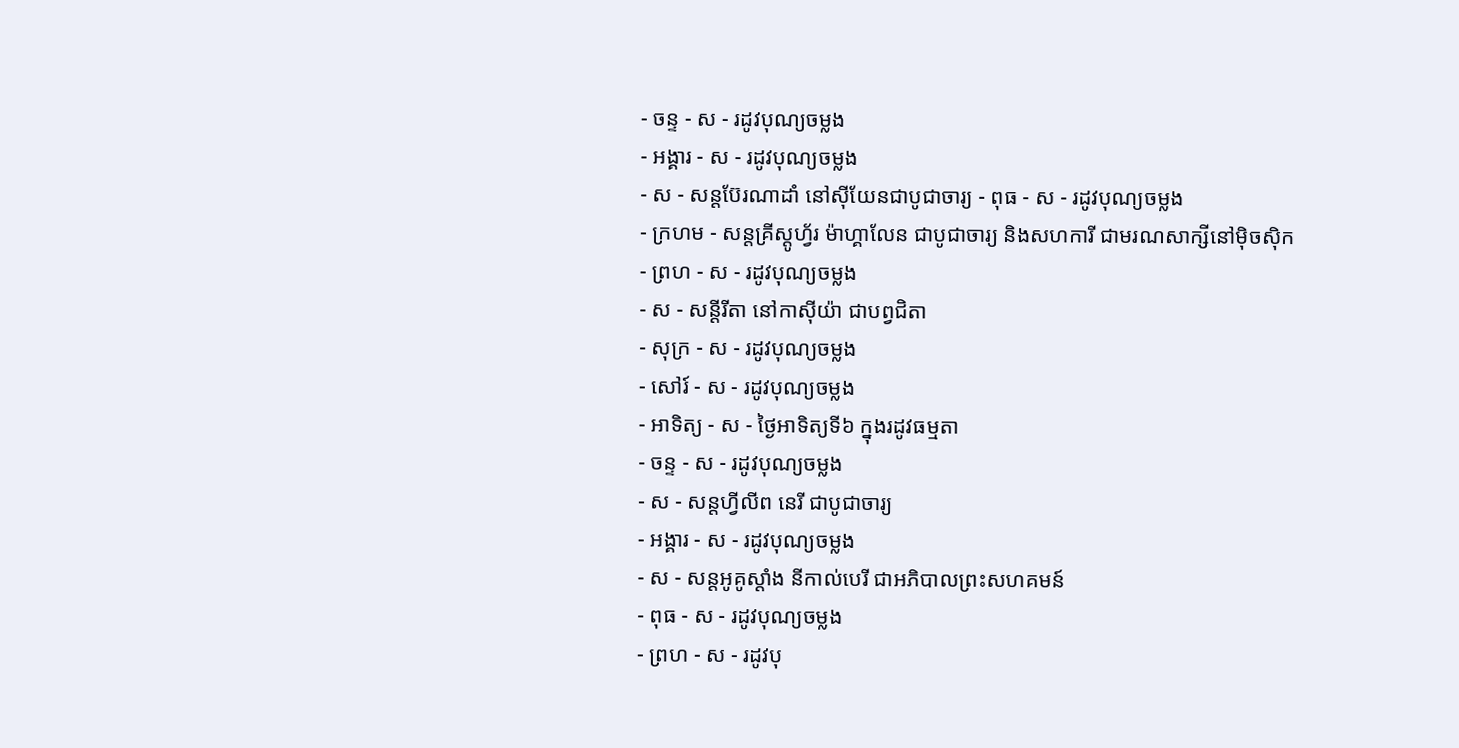- ចន្ទ - ស - រដូវបុណ្យចម្លង
- អង្គារ - ស - រដូវបុណ្យចម្លង
- ស - សន្ដប៊ែរណាដាំ នៅស៊ីយែនជាបូជាចារ្យ - ពុធ - ស - រដូវបុណ្យចម្លង
- ក្រហម - សន្ដគ្រីស្ដូហ្វ័រ ម៉ាហ្គាលែន ជាបូជាចារ្យ និងសហការី ជាមរណសាក្សីនៅម៉ិចស៊ិក
- ព្រហ - ស - រដូវបុណ្យចម្លង
- ស - សន្ដីរីតា នៅកាស៊ីយ៉ា ជាបព្វជិតា
- សុក្រ - ស - រដូវបុណ្យចម្លង
- សៅរ៍ - ស - រដូវបុណ្យចម្លង
- អាទិត្យ - ស - ថ្ងៃអាទិត្យទី៦ ក្នុងរដូវធម្មតា
- ចន្ទ - ស - រដូវបុណ្យចម្លង
- ស - សន្ដហ្វីលីព នេរី ជាបូជាចារ្យ
- អង្គារ - ស - រដូវបុណ្យចម្លង
- ស - សន្ដអូគូស្ដាំង នីកាល់បេរី ជាអភិបាលព្រះសហគមន៍
- ពុធ - ស - រដូវបុណ្យចម្លង
- ព្រហ - ស - រដូវបុ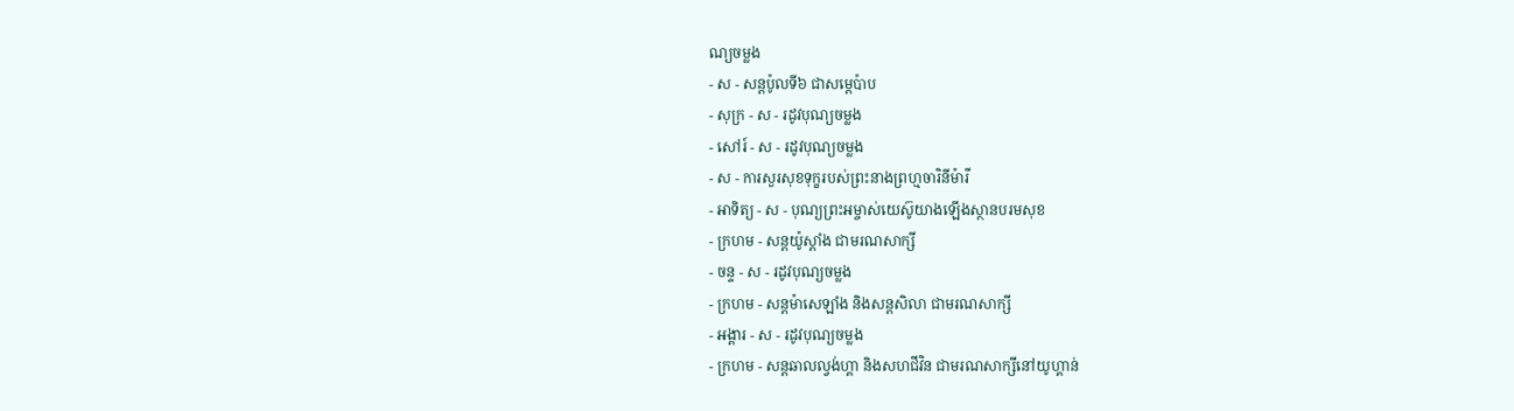ណ្យចម្លង
- ស - សន្ដប៉ូលទី៦ ជាសម្ដេប៉ាប
- សុក្រ - ស - រដូវបុណ្យចម្លង
- សៅរ៍ - ស - រដូវបុណ្យចម្លង
- ស - ការសួរសុខទុក្ខរបស់ព្រះនាងព្រហ្មចារិនីម៉ារី
- អាទិត្យ - ស - បុណ្យព្រះអម្ចាស់យេស៊ូយាងឡើងស្ថានបរមសុខ
- ក្រហម - សន្ដយ៉ូស្ដាំង ជាមរណសាក្សី
- ចន្ទ - ស - រដូវបុណ្យចម្លង
- ក្រហម - សន្ដម៉ាសេឡាំង និងសន្ដសិលា ជាមរណសាក្សី
- អង្គារ - ស - រដូវបុណ្យចម្លង
- ក្រហម - សន្ដឆាលល្វង់ហ្គា និងសហជីវិន ជាមរណសាក្សីនៅយូហ្គាន់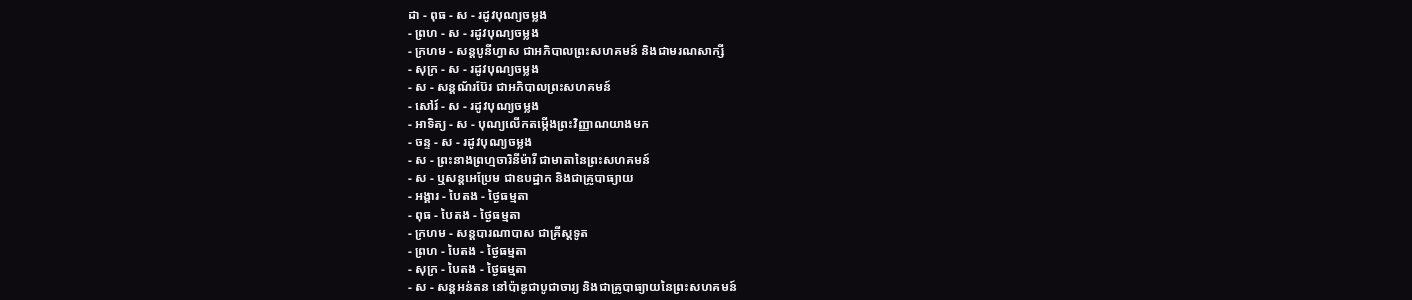ដា - ពុធ - ស - រដូវបុណ្យចម្លង
- ព្រហ - ស - រដូវបុណ្យចម្លង
- ក្រហម - សន្ដបូនីហ្វាស ជាអភិបាលព្រះសហគមន៍ និងជាមរណសាក្សី
- សុក្រ - ស - រដូវបុណ្យចម្លង
- ស - សន្ដណ័រប៊ែរ ជាអភិបាលព្រះសហគមន៍
- សៅរ៍ - ស - រដូវបុណ្យចម្លង
- អាទិត្យ - ស - បុណ្យលើកតម្កើងព្រះវិញ្ញាណយាងមក
- ចន្ទ - ស - រដូវបុណ្យចម្លង
- ស - ព្រះនាងព្រហ្មចារិនីម៉ារី ជាមាតានៃព្រះសហគមន៍
- ស - ឬសន្ដអេប្រែម ជាឧបដ្ឋាក និងជាគ្រូបាធ្យាយ
- អង្គារ - បៃតង - ថ្ងៃធម្មតា
- ពុធ - បៃតង - ថ្ងៃធម្មតា
- ក្រហម - សន្ដបារណាបាស ជាគ្រីស្ដទូត
- ព្រហ - បៃតង - ថ្ងៃធម្មតា
- សុក្រ - បៃតង - ថ្ងៃធម្មតា
- ស - សន្ដអន់តន នៅប៉ាឌូជាបូជាចារ្យ និងជាគ្រូបាធ្យាយនៃព្រះសហគមន៍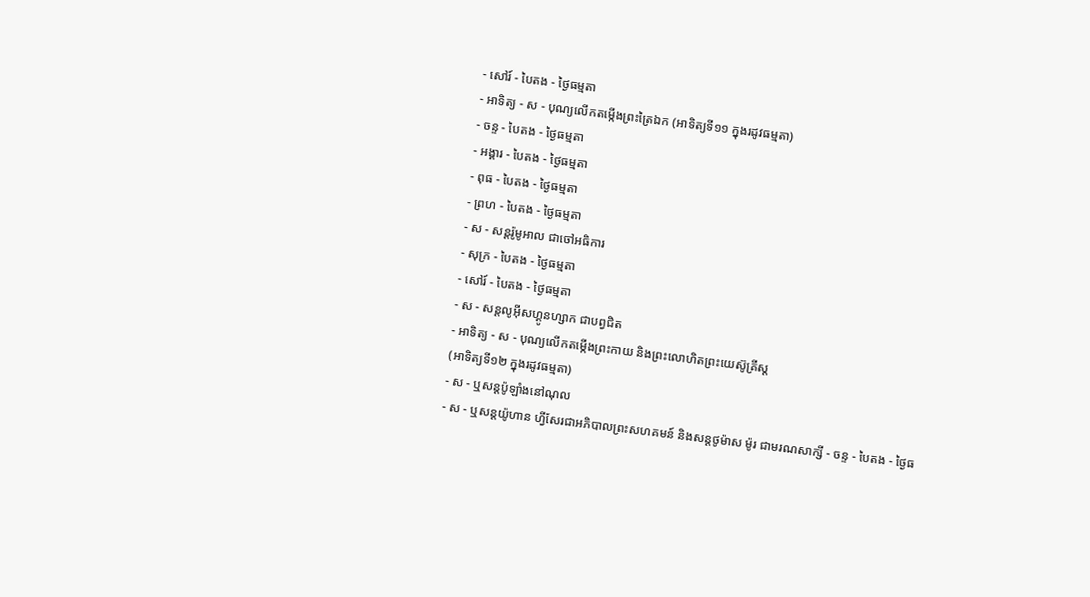- សៅរ៍ - បៃតង - ថ្ងៃធម្មតា
- អាទិត្យ - ស - បុណ្យលើកតម្កើងព្រះត្រៃឯក (អាទិត្យទី១១ ក្នុងរដូវធម្មតា)
- ចន្ទ - បៃតង - ថ្ងៃធម្មតា
- អង្គារ - បៃតង - ថ្ងៃធម្មតា
- ពុធ - បៃតង - ថ្ងៃធម្មតា
- ព្រហ - បៃតង - ថ្ងៃធម្មតា
- ស - សន្ដរ៉ូមូអាល ជាចៅអធិការ
- សុក្រ - បៃតង - ថ្ងៃធម្មតា
- សៅរ៍ - បៃតង - ថ្ងៃធម្មតា
- ស - សន្ដលូអ៊ីសហ្គូនហ្សាក ជាបព្វជិត
- អាទិត្យ - ស - បុណ្យលើកតម្កើងព្រះកាយ និងព្រះលោហិតព្រះយេស៊ូគ្រីស្ដ
(អាទិត្យទី១២ ក្នុងរដូវធម្មតា)
- ស - ឬសន្ដប៉ូឡាំងនៅណុល
- ស - ឬសន្ដយ៉ូហាន ហ្វីសែរជាអភិបាលព្រះសហគមន៍ និងសន្ដថូម៉ាស ម៉ូរ ជាមរណសាក្សី - ចន្ទ - បៃតង - ថ្ងៃធ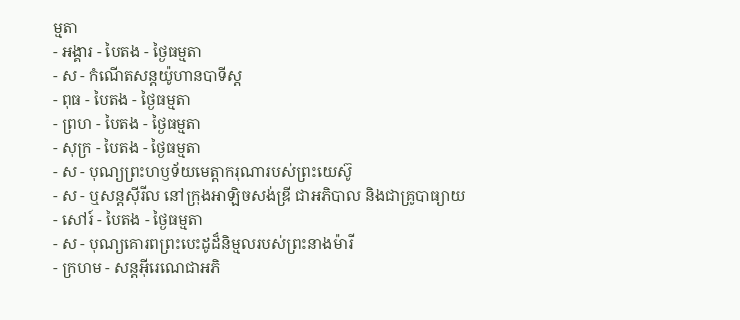ម្មតា
- អង្គារ - បៃតង - ថ្ងៃធម្មតា
- ស - កំណើតសន្ដយ៉ូហានបាទីស្ដ
- ពុធ - បៃតង - ថ្ងៃធម្មតា
- ព្រហ - បៃតង - ថ្ងៃធម្មតា
- សុក្រ - បៃតង - ថ្ងៃធម្មតា
- ស - បុណ្យព្រះហឫទ័យមេត្ដាករុណារបស់ព្រះយេស៊ូ
- ស - ឬសន្ដស៊ីរីល នៅក្រុងអាឡិចសង់ឌ្រី ជាអភិបាល និងជាគ្រូបាធ្យាយ
- សៅរ៍ - បៃតង - ថ្ងៃធម្មតា
- ស - បុណ្យគោរពព្រះបេះដូដ៏និម្មលរបស់ព្រះនាងម៉ារី
- ក្រហម - សន្ដអ៊ីរេណេជាអភិ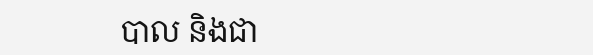បាល និងជា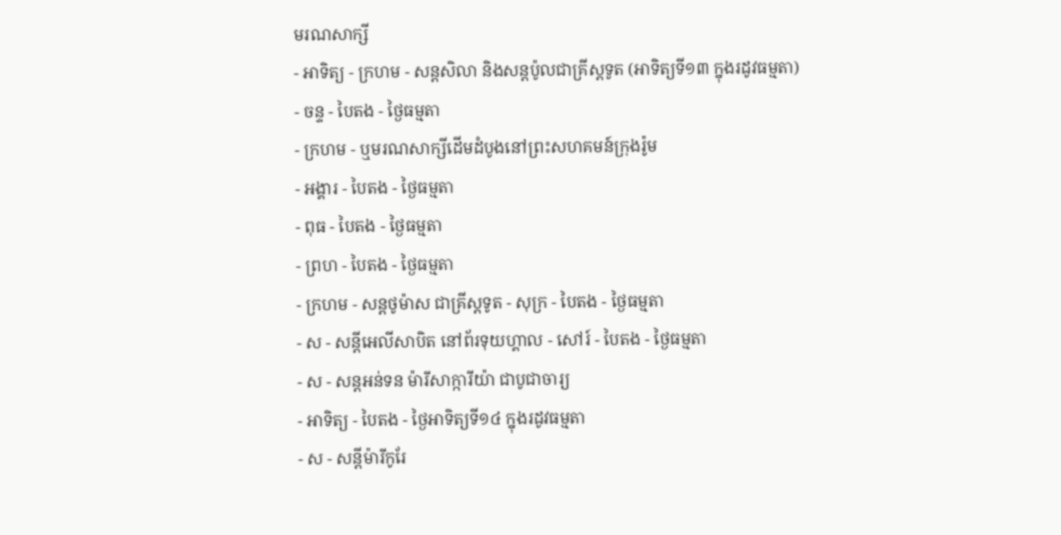មរណសាក្សី
- អាទិត្យ - ក្រហម - សន្ដសិលា និងសន្ដប៉ូលជាគ្រីស្ដទូត (អាទិត្យទី១៣ ក្នុងរដូវធម្មតា)
- ចន្ទ - បៃតង - ថ្ងៃធម្មតា
- ក្រហម - ឬមរណសាក្សីដើមដំបូងនៅព្រះសហគមន៍ក្រុងរ៉ូម
- អង្គារ - បៃតង - ថ្ងៃធម្មតា
- ពុធ - បៃតង - ថ្ងៃធម្មតា
- ព្រហ - បៃតង - ថ្ងៃធម្មតា
- ក្រហម - សន្ដថូម៉ាស ជាគ្រីស្ដទូត - សុក្រ - បៃតង - ថ្ងៃធម្មតា
- ស - សន្ដីអេលីសាបិត នៅព័រទុយហ្គាល - សៅរ៍ - បៃតង - ថ្ងៃធម្មតា
- ស - សន្ដអន់ទន ម៉ារីសាក្ការីយ៉ា ជាបូជាចារ្យ
- អាទិត្យ - បៃតង - ថ្ងៃអាទិត្យទី១៤ ក្នុងរដូវធម្មតា
- ស - សន្ដីម៉ារីកូរែ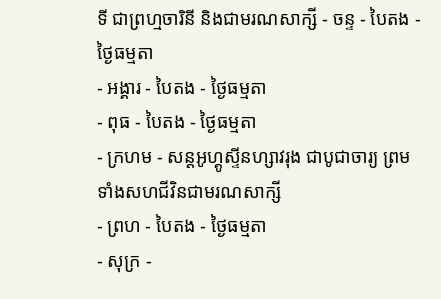ទី ជាព្រហ្មចារិនី និងជាមរណសាក្សី - ចន្ទ - បៃតង - ថ្ងៃធម្មតា
- អង្គារ - បៃតង - ថ្ងៃធម្មតា
- ពុធ - បៃតង - ថ្ងៃធម្មតា
- ក្រហម - សន្ដអូហ្គូស្ទីនហ្សាវរុង ជាបូជាចារ្យ ព្រមទាំងសហជីវិនជាមរណសាក្សី
- ព្រហ - បៃតង - ថ្ងៃធម្មតា
- សុក្រ -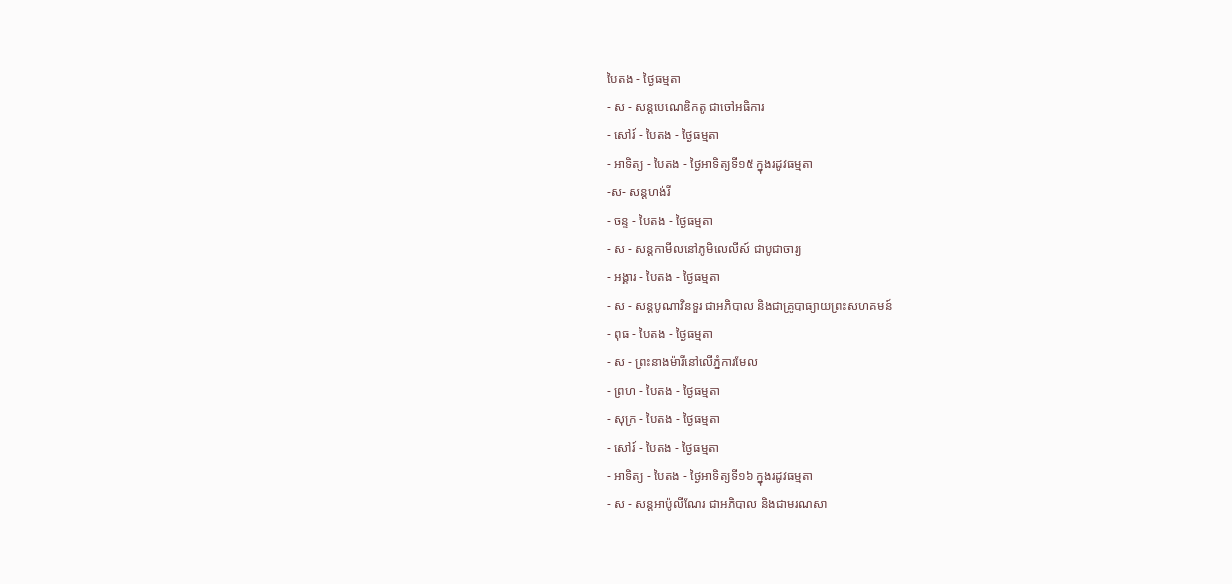បៃតង - ថ្ងៃធម្មតា
- ស - សន្ដបេណេឌិកតូ ជាចៅអធិការ
- សៅរ៍ - បៃតង - ថ្ងៃធម្មតា
- អាទិត្យ - បៃតង - ថ្ងៃអាទិត្យទី១៥ ក្នុងរដូវធម្មតា
-ស- សន្ដហង់រី
- ចន្ទ - បៃតង - ថ្ងៃធម្មតា
- ស - សន្ដកាមីលនៅភូមិលេលីស៍ ជាបូជាចារ្យ
- អង្គារ - បៃតង - ថ្ងៃធម្មតា
- ស - សន្ដបូណាវិនទួរ ជាអភិបាល និងជាគ្រូបាធ្យាយព្រះសហគមន៍
- ពុធ - បៃតង - ថ្ងៃធម្មតា
- ស - ព្រះនាងម៉ារីនៅលើភ្នំការមែល
- ព្រហ - បៃតង - ថ្ងៃធម្មតា
- សុក្រ - បៃតង - ថ្ងៃធម្មតា
- សៅរ៍ - បៃតង - ថ្ងៃធម្មតា
- អាទិត្យ - បៃតង - ថ្ងៃអាទិត្យទី១៦ ក្នុងរដូវធម្មតា
- ស - សន្ដអាប៉ូលីណែរ ជាអភិបាល និងជាមរណសា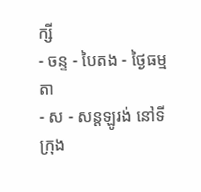ក្សី
- ចន្ទ - បៃតង - ថ្ងៃធម្មតា
- ស - សន្ដឡូរង់ នៅទីក្រុង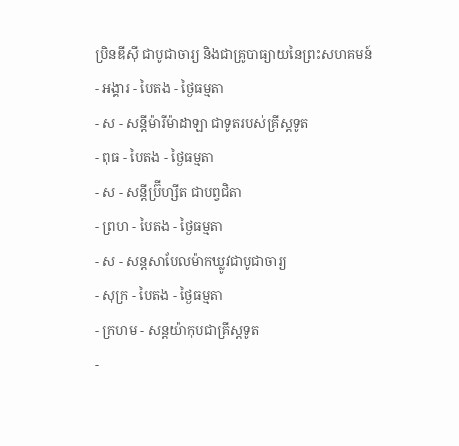ប្រិនឌីស៊ី ជាបូជាចារ្យ និងជាគ្រូបាធ្យាយនៃព្រះសហគមន៍
- អង្គារ - បៃតង - ថ្ងៃធម្មតា
- ស - សន្ដីម៉ារីម៉ាដាឡា ជាទូតរបស់គ្រីស្ដទូត
- ពុធ - បៃតង - ថ្ងៃធម្មតា
- ស - សន្ដីប្រ៊ីហ្សីត ជាបព្វជិតា
- ព្រហ - បៃតង - ថ្ងៃធម្មតា
- ស - សន្ដសាបែលម៉ាកឃ្លូវជាបូជាចារ្យ
- សុក្រ - បៃតង - ថ្ងៃធម្មតា
- ក្រហម - សន្ដយ៉ាកុបជាគ្រីស្ដទូត
-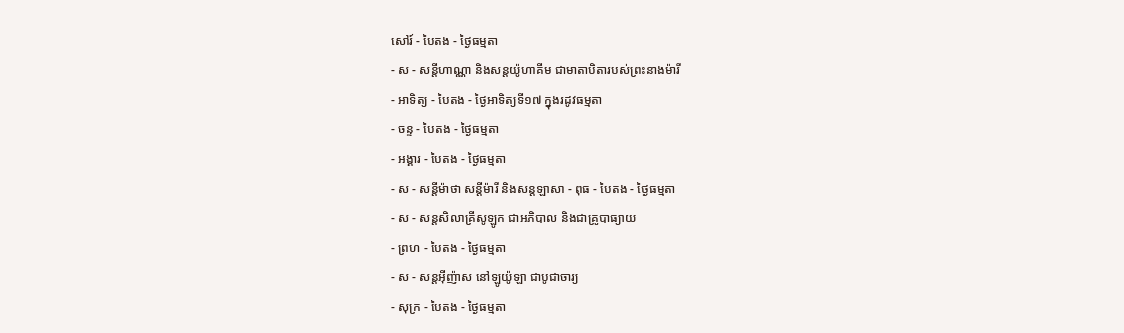សៅរ៍ - បៃតង - ថ្ងៃធម្មតា
- ស - សន្ដីហាណ្ណា និងសន្ដយ៉ូហាគីម ជាមាតាបិតារបស់ព្រះនាងម៉ារី
- អាទិត្យ - បៃតង - ថ្ងៃអាទិត្យទី១៧ ក្នុងរដូវធម្មតា
- ចន្ទ - បៃតង - ថ្ងៃធម្មតា
- អង្គារ - បៃតង - ថ្ងៃធម្មតា
- ស - សន្ដីម៉ាថា សន្ដីម៉ារី និងសន្ដឡាសា - ពុធ - បៃតង - ថ្ងៃធម្មតា
- ស - សន្ដសិលាគ្រីសូឡូក ជាអភិបាល និងជាគ្រូបាធ្យាយ
- ព្រហ - បៃតង - ថ្ងៃធម្មតា
- ស - សន្ដអ៊ីញ៉ាស នៅឡូយ៉ូឡា ជាបូជាចារ្យ
- សុក្រ - បៃតង - ថ្ងៃធម្មតា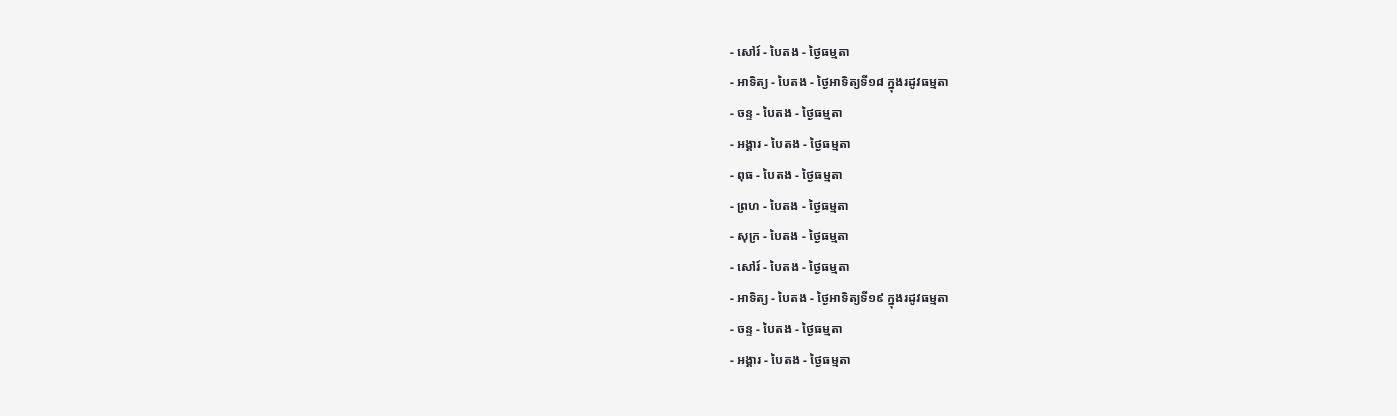- សៅរ៍ - បៃតង - ថ្ងៃធម្មតា
- អាទិត្យ - បៃតង - ថ្ងៃអាទិត្យទី១៨ ក្នុងរដូវធម្មតា
- ចន្ទ - បៃតង - ថ្ងៃធម្មតា
- អង្គារ - បៃតង - ថ្ងៃធម្មតា
- ពុធ - បៃតង - ថ្ងៃធម្មតា
- ព្រហ - បៃតង - ថ្ងៃធម្មតា
- សុក្រ - បៃតង - ថ្ងៃធម្មតា
- សៅរ៍ - បៃតង - ថ្ងៃធម្មតា
- អាទិត្យ - បៃតង - ថ្ងៃអាទិត្យទី១៩ ក្នុងរដូវធម្មតា
- ចន្ទ - បៃតង - ថ្ងៃធម្មតា
- អង្គារ - បៃតង - ថ្ងៃធម្មតា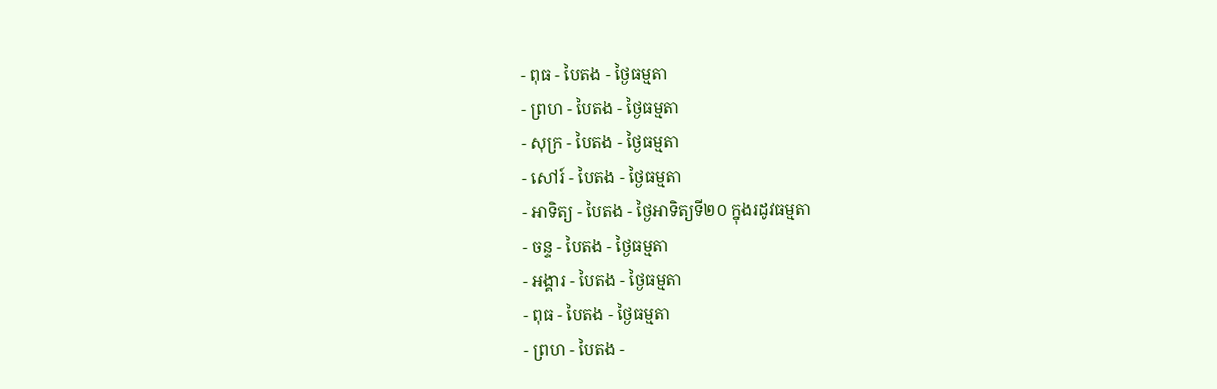- ពុធ - បៃតង - ថ្ងៃធម្មតា
- ព្រហ - បៃតង - ថ្ងៃធម្មតា
- សុក្រ - បៃតង - ថ្ងៃធម្មតា
- សៅរ៍ - បៃតង - ថ្ងៃធម្មតា
- អាទិត្យ - បៃតង - ថ្ងៃអាទិត្យទី២០ ក្នុងរដូវធម្មតា
- ចន្ទ - បៃតង - ថ្ងៃធម្មតា
- អង្គារ - បៃតង - ថ្ងៃធម្មតា
- ពុធ - បៃតង - ថ្ងៃធម្មតា
- ព្រហ - បៃតង -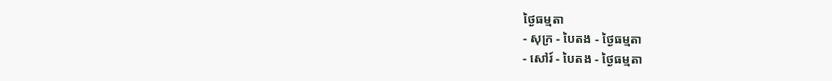ថ្ងៃធម្មតា
- សុក្រ - បៃតង - ថ្ងៃធម្មតា
- សៅរ៍ - បៃតង - ថ្ងៃធម្មតា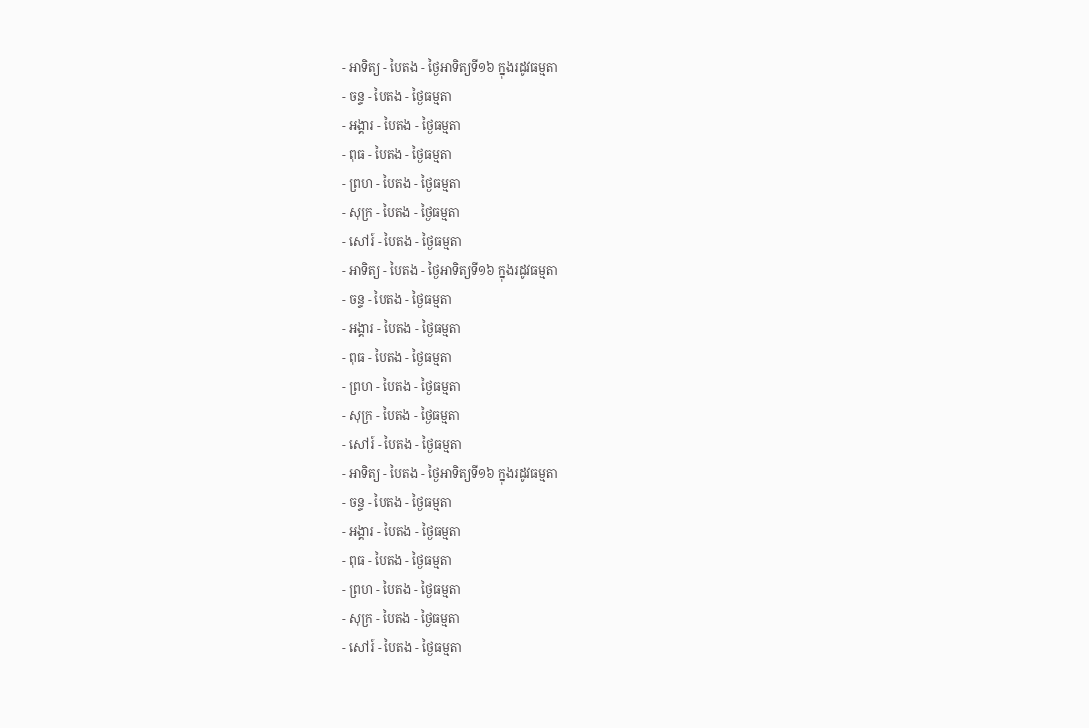- អាទិត្យ - បៃតង - ថ្ងៃអាទិត្យទី១៦ ក្នុងរដូវធម្មតា
- ចន្ទ - បៃតង - ថ្ងៃធម្មតា
- អង្គារ - បៃតង - ថ្ងៃធម្មតា
- ពុធ - បៃតង - ថ្ងៃធម្មតា
- ព្រហ - បៃតង - ថ្ងៃធម្មតា
- សុក្រ - បៃតង - ថ្ងៃធម្មតា
- សៅរ៍ - បៃតង - ថ្ងៃធម្មតា
- អាទិត្យ - បៃតង - ថ្ងៃអាទិត្យទី១៦ ក្នុងរដូវធម្មតា
- ចន្ទ - បៃតង - ថ្ងៃធម្មតា
- អង្គារ - បៃតង - ថ្ងៃធម្មតា
- ពុធ - បៃតង - ថ្ងៃធម្មតា
- ព្រហ - បៃតង - ថ្ងៃធម្មតា
- សុក្រ - បៃតង - ថ្ងៃធម្មតា
- សៅរ៍ - បៃតង - ថ្ងៃធម្មតា
- អាទិត្យ - បៃតង - ថ្ងៃអាទិត្យទី១៦ ក្នុងរដូវធម្មតា
- ចន្ទ - បៃតង - ថ្ងៃធម្មតា
- អង្គារ - បៃតង - ថ្ងៃធម្មតា
- ពុធ - បៃតង - ថ្ងៃធម្មតា
- ព្រហ - បៃតង - ថ្ងៃធម្មតា
- សុក្រ - បៃតង - ថ្ងៃធម្មតា
- សៅរ៍ - បៃតង - ថ្ងៃធម្មតា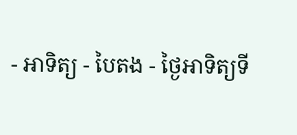- អាទិត្យ - បៃតង - ថ្ងៃអាទិត្យទី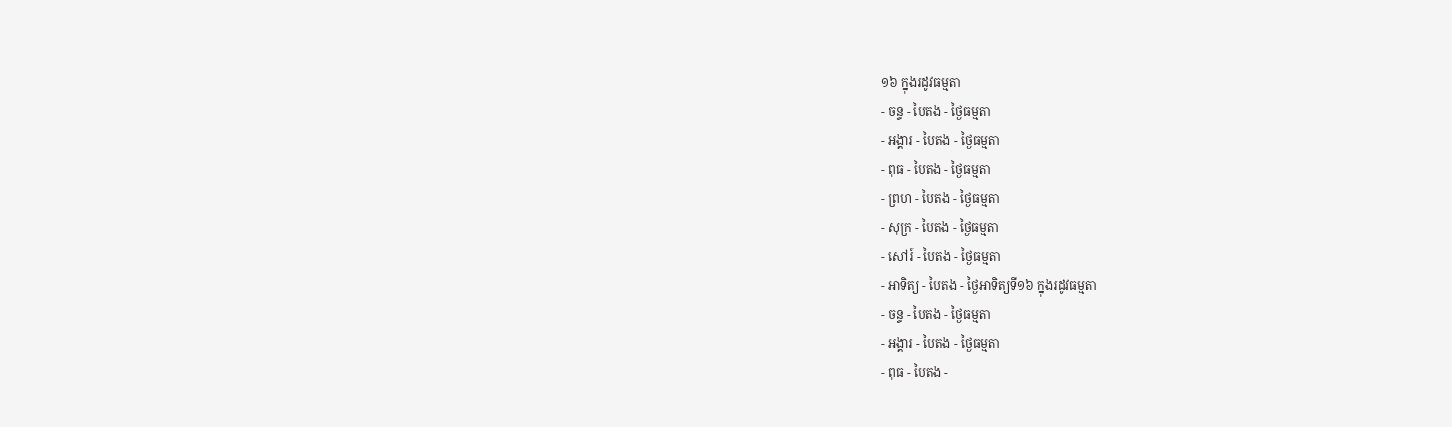១៦ ក្នុងរដូវធម្មតា
- ចន្ទ - បៃតង - ថ្ងៃធម្មតា
- អង្គារ - បៃតង - ថ្ងៃធម្មតា
- ពុធ - បៃតង - ថ្ងៃធម្មតា
- ព្រហ - បៃតង - ថ្ងៃធម្មតា
- សុក្រ - បៃតង - ថ្ងៃធម្មតា
- សៅរ៍ - បៃតង - ថ្ងៃធម្មតា
- អាទិត្យ - បៃតង - ថ្ងៃអាទិត្យទី១៦ ក្នុងរដូវធម្មតា
- ចន្ទ - បៃតង - ថ្ងៃធម្មតា
- អង្គារ - បៃតង - ថ្ងៃធម្មតា
- ពុធ - បៃតង -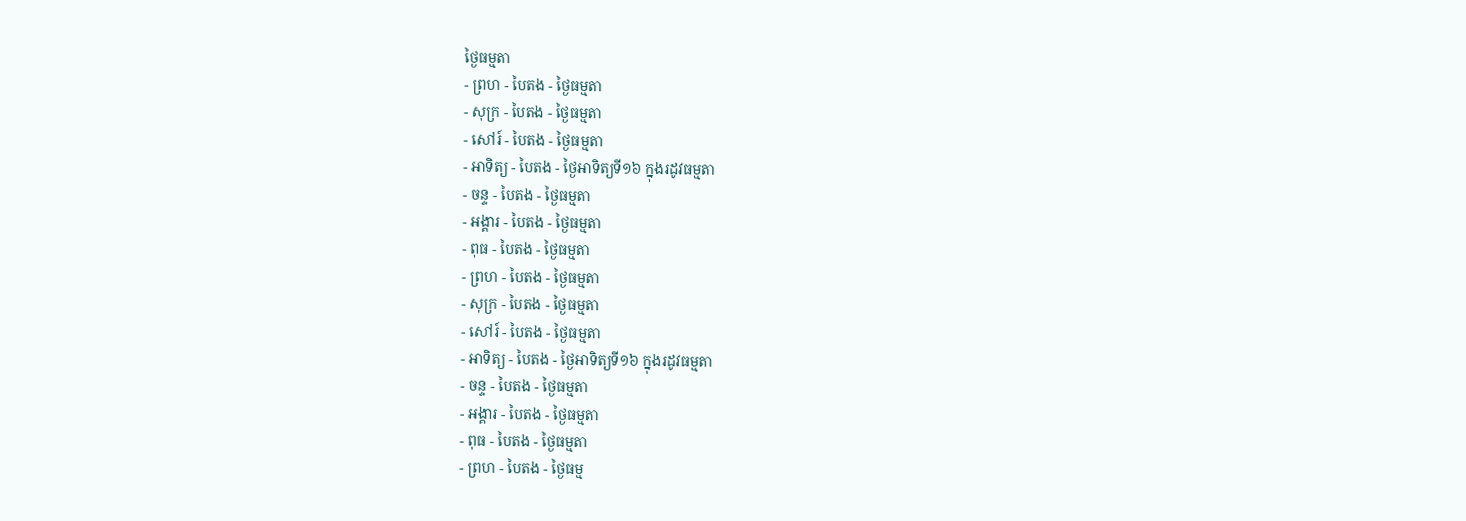ថ្ងៃធម្មតា
- ព្រហ - បៃតង - ថ្ងៃធម្មតា
- សុក្រ - បៃតង - ថ្ងៃធម្មតា
- សៅរ៍ - បៃតង - ថ្ងៃធម្មតា
- អាទិត្យ - បៃតង - ថ្ងៃអាទិត្យទី១៦ ក្នុងរដូវធម្មតា
- ចន្ទ - បៃតង - ថ្ងៃធម្មតា
- អង្គារ - បៃតង - ថ្ងៃធម្មតា
- ពុធ - បៃតង - ថ្ងៃធម្មតា
- ព្រហ - បៃតង - ថ្ងៃធម្មតា
- សុក្រ - បៃតង - ថ្ងៃធម្មតា
- សៅរ៍ - បៃតង - ថ្ងៃធម្មតា
- អាទិត្យ - បៃតង - ថ្ងៃអាទិត្យទី១៦ ក្នុងរដូវធម្មតា
- ចន្ទ - បៃតង - ថ្ងៃធម្មតា
- អង្គារ - បៃតង - ថ្ងៃធម្មតា
- ពុធ - បៃតង - ថ្ងៃធម្មតា
- ព្រហ - បៃតង - ថ្ងៃធម្ម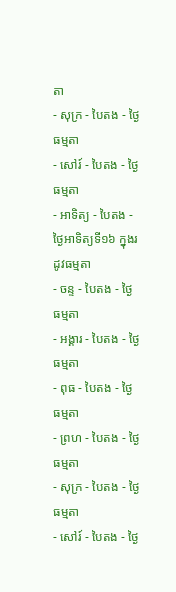តា
- សុក្រ - បៃតង - ថ្ងៃធម្មតា
- សៅរ៍ - បៃតង - ថ្ងៃធម្មតា
- អាទិត្យ - បៃតង - ថ្ងៃអាទិត្យទី១៦ ក្នុងរដូវធម្មតា
- ចន្ទ - បៃតង - ថ្ងៃធម្មតា
- អង្គារ - បៃតង - ថ្ងៃធម្មតា
- ពុធ - បៃតង - ថ្ងៃធម្មតា
- ព្រហ - បៃតង - ថ្ងៃធម្មតា
- សុក្រ - បៃតង - ថ្ងៃធម្មតា
- សៅរ៍ - បៃតង - ថ្ងៃ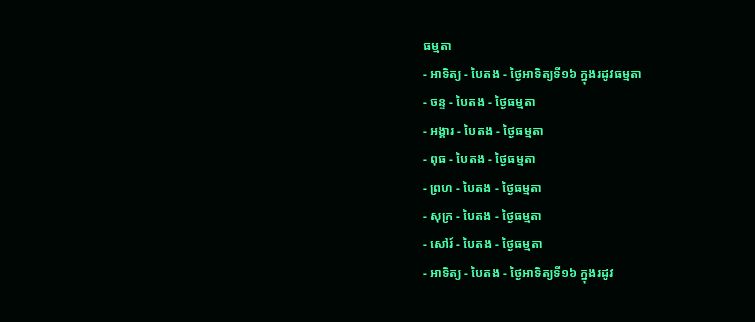ធម្មតា
- អាទិត្យ - បៃតង - ថ្ងៃអាទិត្យទី១៦ ក្នុងរដូវធម្មតា
- ចន្ទ - បៃតង - ថ្ងៃធម្មតា
- អង្គារ - បៃតង - ថ្ងៃធម្មតា
- ពុធ - បៃតង - ថ្ងៃធម្មតា
- ព្រហ - បៃតង - ថ្ងៃធម្មតា
- សុក្រ - បៃតង - ថ្ងៃធម្មតា
- សៅរ៍ - បៃតង - ថ្ងៃធម្មតា
- អាទិត្យ - បៃតង - ថ្ងៃអាទិត្យទី១៦ ក្នុងរដូវ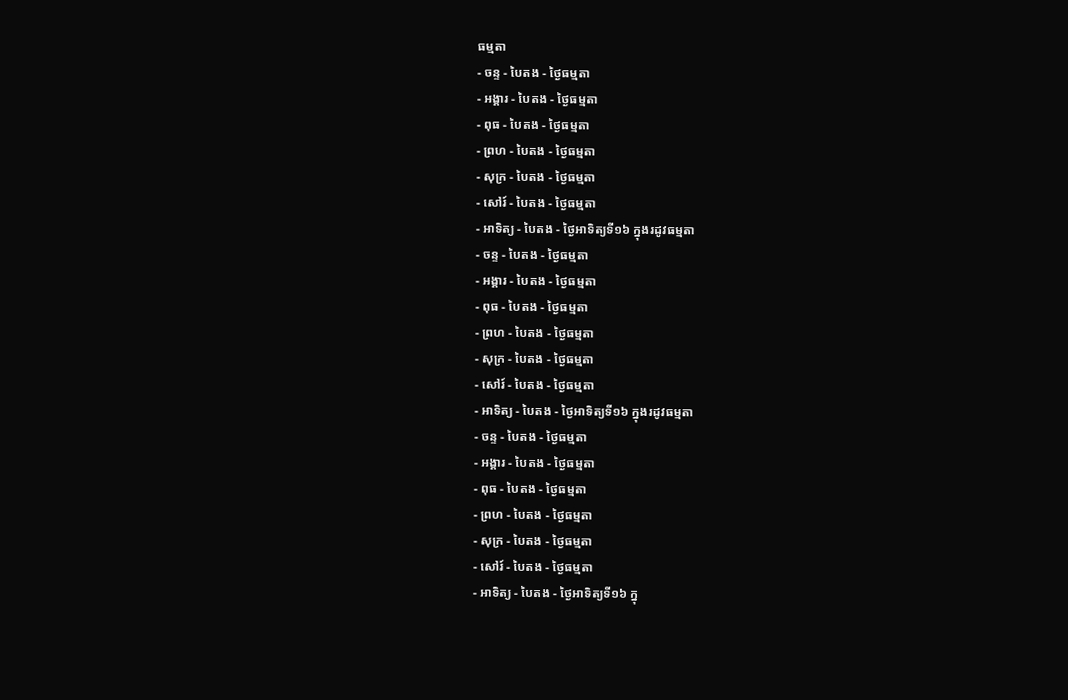ធម្មតា
- ចន្ទ - បៃតង - ថ្ងៃធម្មតា
- អង្គារ - បៃតង - ថ្ងៃធម្មតា
- ពុធ - បៃតង - ថ្ងៃធម្មតា
- ព្រហ - បៃតង - ថ្ងៃធម្មតា
- សុក្រ - បៃតង - ថ្ងៃធម្មតា
- សៅរ៍ - បៃតង - ថ្ងៃធម្មតា
- អាទិត្យ - បៃតង - ថ្ងៃអាទិត្យទី១៦ ក្នុងរដូវធម្មតា
- ចន្ទ - បៃតង - ថ្ងៃធម្មតា
- អង្គារ - បៃតង - ថ្ងៃធម្មតា
- ពុធ - បៃតង - ថ្ងៃធម្មតា
- ព្រហ - បៃតង - ថ្ងៃធម្មតា
- សុក្រ - បៃតង - ថ្ងៃធម្មតា
- សៅរ៍ - បៃតង - ថ្ងៃធម្មតា
- អាទិត្យ - បៃតង - ថ្ងៃអាទិត្យទី១៦ ក្នុងរដូវធម្មតា
- ចន្ទ - បៃតង - ថ្ងៃធម្មតា
- អង្គារ - បៃតង - ថ្ងៃធម្មតា
- ពុធ - បៃតង - ថ្ងៃធម្មតា
- ព្រហ - បៃតង - ថ្ងៃធម្មតា
- សុក្រ - បៃតង - ថ្ងៃធម្មតា
- សៅរ៍ - បៃតង - ថ្ងៃធម្មតា
- អាទិត្យ - បៃតង - ថ្ងៃអាទិត្យទី១៦ ក្នុ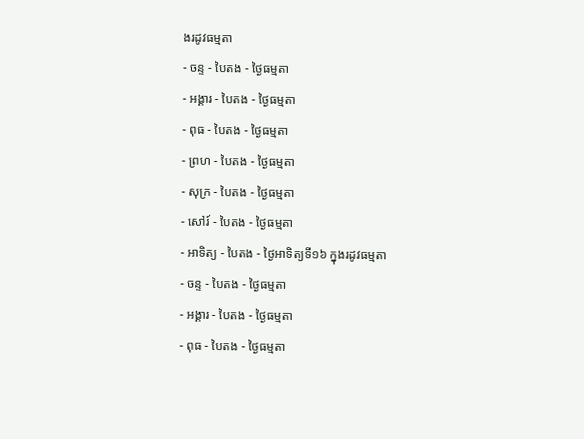ងរដូវធម្មតា
- ចន្ទ - បៃតង - ថ្ងៃធម្មតា
- អង្គារ - បៃតង - ថ្ងៃធម្មតា
- ពុធ - បៃតង - ថ្ងៃធម្មតា
- ព្រហ - បៃតង - ថ្ងៃធម្មតា
- សុក្រ - បៃតង - ថ្ងៃធម្មតា
- សៅរ៍ - បៃតង - ថ្ងៃធម្មតា
- អាទិត្យ - បៃតង - ថ្ងៃអាទិត្យទី១៦ ក្នុងរដូវធម្មតា
- ចន្ទ - បៃតង - ថ្ងៃធម្មតា
- អង្គារ - បៃតង - ថ្ងៃធម្មតា
- ពុធ - បៃតង - ថ្ងៃធម្មតា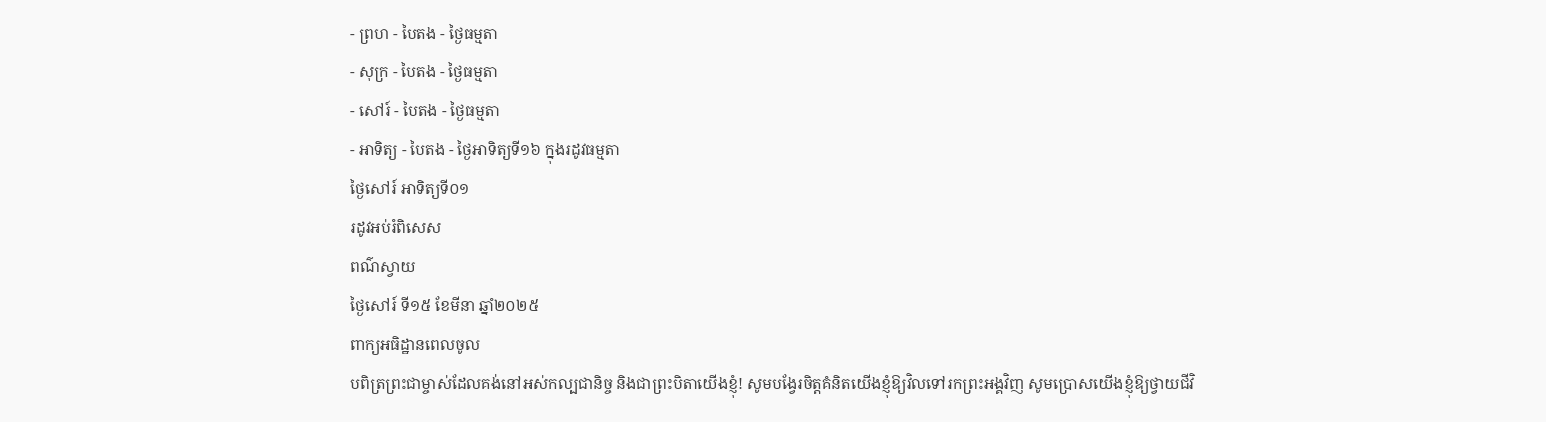- ព្រហ - បៃតង - ថ្ងៃធម្មតា
- សុក្រ - បៃតង - ថ្ងៃធម្មតា
- សៅរ៍ - បៃតង - ថ្ងៃធម្មតា
- អាទិត្យ - បៃតង - ថ្ងៃអាទិត្យទី១៦ ក្នុងរដូវធម្មតា
ថ្ងៃសៅរ៍ អាទិត្យទី០១
រដូវអប់រំពិសេស
ពណ៌ស្វាយ
ថ្ងៃសៅរ៍ ទី១៥ ខែមីនា ឆ្នាំ២០២៥
ពាក្យអធិដ្ឋានពេលចូល
បពិត្រព្រះជាម្ចាស់ដែលគង់នៅអស់កល្បជានិច្ច និងជាព្រះបិតាយើងខ្ញុំ! សូមបង្វែរចិត្តគំនិតយើងខ្ញុំឱ្យវិលទៅរកព្រះអង្គវិញ សូមប្រោសយើងខ្ញុំឱ្យថ្វាយជីវិ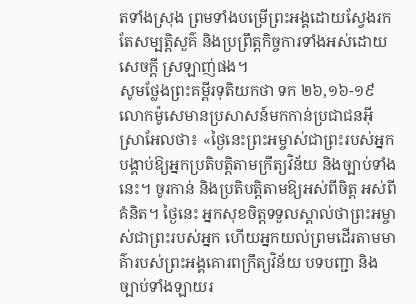តទាំងស្រុង ព្រមទាំងបម្រើព្រះអង្គដោយស្វែងរកតែសម្បត្តិសួគ៌ និងប្រព្រឹត្តកិច្ចការទាំងអស់ដោយសេចក្តី ស្រឡាញ់ផង។
សូមថ្លែងព្រះគម្ពីរទុតិយកថា ទក ២៦,១៦-១៩
លោកម៉ូសេមានប្រសាសន៍មកកាន់ប្រជាជនអ៊ីស្រាអែលថា៖ «ថ្ងៃនេះព្រះអម្ចាស់ជាព្រះរបស់អ្នក បង្គាប់ឱ្យអ្នកប្រតិបត្តិតាមក្រឹត្យវិន័យ និងច្បាប់ទាំងនេះ។ ចូរកាន់ និងប្រតិបត្តិតាមឱ្យអស់ពីចិត្ត អស់ពីគំនិត។ ថ្ងៃនេះ អ្នកសុខចិត្តទទួលស្គាល់ថាព្រះអម្ចាស់ជាព្រះរបស់អ្នក ហើយអ្នកយល់ព្រមដើរតាមមាគ៌ារបស់ព្រះអង្គគោរពក្រឹត្យវិន័យ បទបញ្ជា និងច្បាប់ទាំងឡាយរ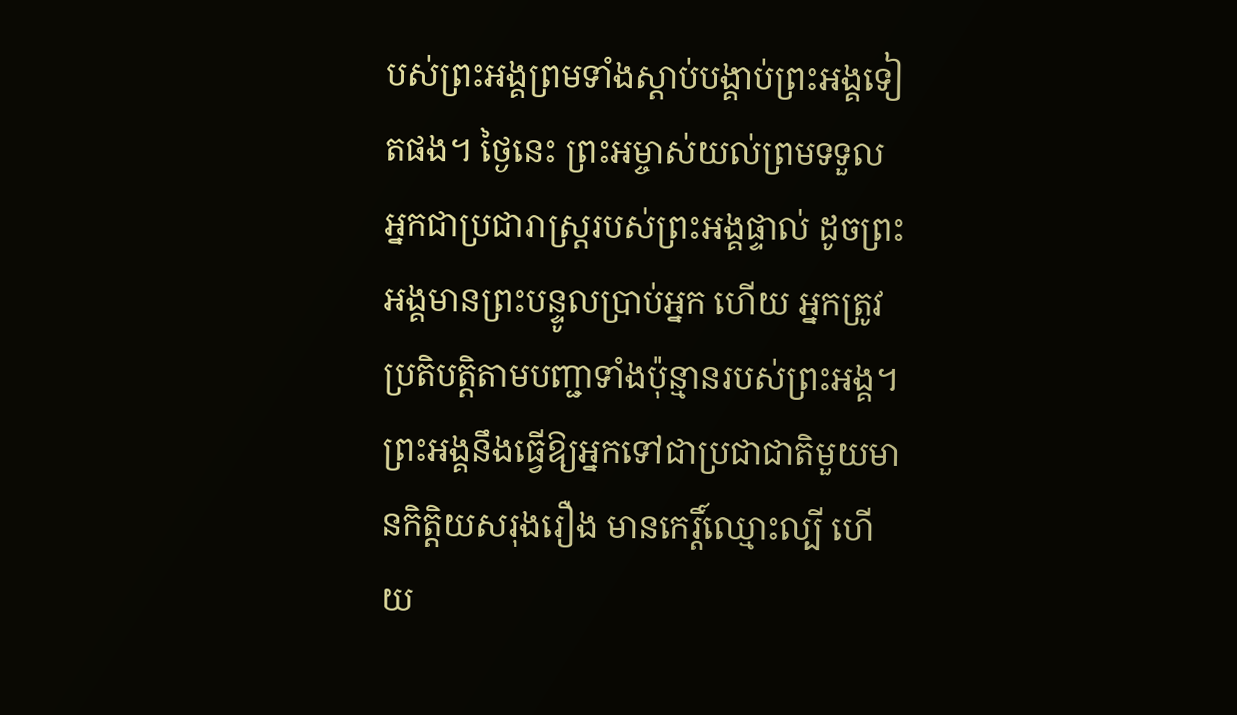បស់ព្រះអង្គព្រមទាំងស្តាប់បង្គាប់ព្រះអង្គទៀតផង។ ថ្ងៃនេះ ព្រះអម្ចាស់យល់ព្រមទទួលអ្នកជាប្រជារាស្ត្ររបស់ព្រះអង្គផ្ទាល់ ដូចព្រះអង្គមានព្រះបន្ទូលប្រាប់អ្នក ហើយ អ្នកត្រូវប្រតិបត្តិតាមបញ្ជាទាំងប៉ុន្មានរបស់ព្រះអង្គ។ ព្រះអង្គនឹងធ្វើឱ្យអ្នកទៅជាប្រជាជាតិមួយមានកិត្តិយសរុងរឿង មានកេរ្តិ៍ឈ្មោះល្បី ហើយ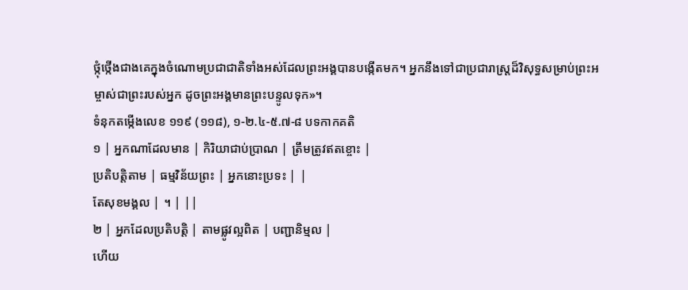ថ្កុំថ្កើងជាងគេក្នុងចំណោមប្រជាជាតិទាំងអស់ដែលព្រះអង្គបានបង្កើតមក។ អ្នកនឹងទៅជាប្រជារាស្ត្រដ៏វិសុទ្ធសម្រាប់ព្រះអម្ចាស់ជាព្រះរបស់អ្នក ដូចព្រះអង្គមានព្រះបន្ទូលទុក»។
ទំនុកតម្កើងលេខ ១១៩ (១១៨), ១-២.៤-៥.៧-៨ បទកាកគតិ
១ | អ្នកណាដែលមាន | កិរិយាជាប់ប្រាណ | ត្រឹមត្រូវឥតខ្ចោះ |
ប្រតិបត្តិតាម | ធម្មវិន័យព្រះ | អ្នកនោះប្រទះ | |
តែសុខមង្គល | ។ | ||
២ | អ្នកដែលប្រតិបត្តិ | តាមផ្លូវល្អពិត | បញ្ជានិម្មល |
ហើយ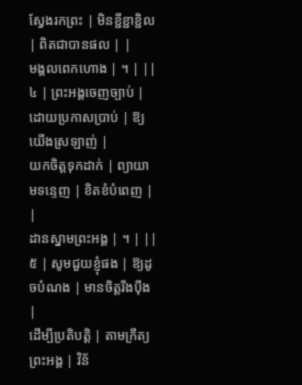ស្វែងរកព្រះ | មិនខ្ជីខ្ជាខ្ជិល | ពិតជាបានផល | |
មង្គលពេកហោង | ។ | ||
៤ | ព្រះអង្គចេញច្បាប់ | ដោយប្រកាសប្រាប់ | ឱ្យយើងស្រឡាញ់ |
យកចិត្តទុកដាក់ | ព្យាយាមទន្ទេញ | ខិតខំបំពេញ | |
ដានស្នាមព្រះអង្គ | ។ | ||
៥ | សូមជួយខ្ញុំផង | ឱ្យដូចបំណង | មានចិត្តរឹងប៉ឹង |
ដើម្បីប្រតិបត្តិ | តាមក្រឹត្យព្រះអង្គ | វិន័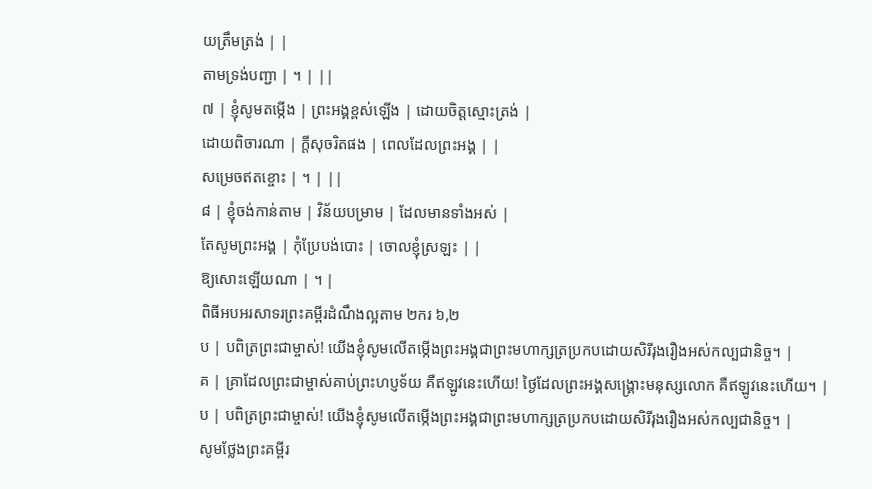យត្រឹមត្រង់ | |
តាមទ្រង់បញ្ជា | ។ | ||
៧ | ខ្ញុំសូមតម្កើង | ព្រះអង្គខ្ពស់ឡើង | ដោយចិត្តស្មោះត្រង់ |
ដោយពិចារណា | ក្តីសុចរិតផង | ពេលដែលព្រះអង្គ | |
សម្រេចឥតខ្ចោះ | ។ | ||
៨ | ខ្ញុំចង់កាន់តាម | វិន័យបម្រាម | ដែលមានទាំងអស់ |
តែសូមព្រះអង្គ | កុំប្រែបង់បោះ | ចោលខ្ញុំស្រឡះ | |
ឱ្យសោះឡើយណា | ។ |
ពិធីអបអរសាទរព្រះគម្ពីរដំណឹងល្អតាម ២ករ ៦,២
ប | បពិត្រព្រះជាម្ចាស់! យើងខ្ញុំសូមលើតម្កើងព្រះអង្គជាព្រះមហាក្សត្រប្រកបដោយសិរីរុងរឿងអស់កល្បជានិច្ច។ |
គ | គ្រាដែលព្រះជាម្ចាស់គាប់ព្រះហប្ញទ័យ គឺឥឡូវនេះហើយ! ថ្ងៃដែលព្រះអង្គសង្គ្រោះមនុស្សលោក គឺឥឡូវនេះហើយ។ |
ប | បពិត្រព្រះជាម្ចាស់! យើងខ្ញុំសូមលើតម្កើងព្រះអង្គជាព្រះមហាក្សត្រប្រកបដោយសិរីរុងរឿងអស់កល្បជានិច្ច។ |
សូមថ្លែងព្រះគម្ពីរ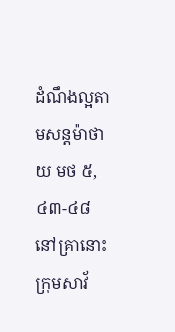ដំណឹងល្អតាមសន្តម៉ាថាយ មថ ៥,៤៣-៤៨
នៅគ្រានោះក្រុមសាវ័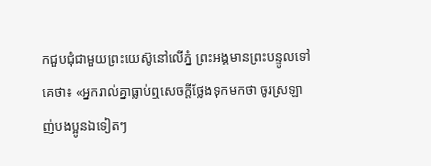កជួបជុំជាមួយព្រះយេស៊ូនៅលើភ្នំ ព្រះអង្គមានព្រះបន្ទូលទៅគេថា៖ «អ្នករាល់គ្នាធ្លាប់ឮសេចក្តីថ្លែងទុកមកថា ចូរស្រឡាញ់បងប្អូនឯទៀតៗ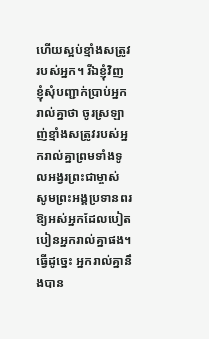ហើយស្អប់ខ្មាំងសត្រូវរបស់អ្នក។ រីឯខ្ញុំវិញ ខ្ញុំសុំបញ្ជាក់ប្រាប់អ្នករាល់គ្នាថា ចូរស្រឡាញ់ខ្មាំងសត្រូវរបស់អ្នករាល់គ្នាព្រមទាំងទូលអង្វរព្រះជាម្ចាស់ សូមព្រះអង្គប្រទានពរឱ្យអស់អ្នកដែលបៀតបៀនអ្នករាល់គ្នាផង។ ធ្វើដូច្នេះ អ្នករាល់គ្នានឹងបាន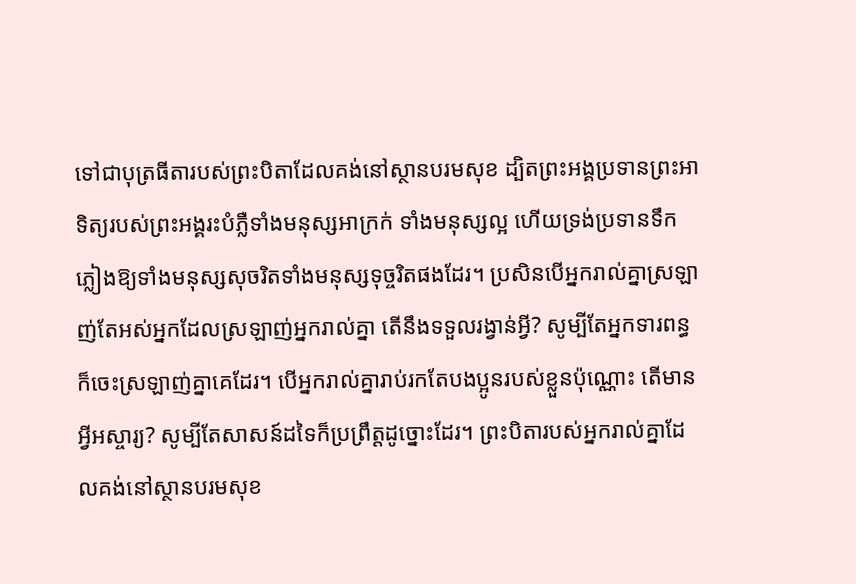ទៅជាបុត្រធីតារបស់ព្រះបិតាដែលគង់នៅស្ថានបរមសុខ ដ្បិតព្រះអង្គប្រទានព្រះអាទិត្យរបស់ព្រះអង្គរះបំភ្លឺទាំងមនុស្សអាក្រក់ ទាំងមនុស្សល្អ ហើយទ្រង់ប្រទានទឹកភ្លៀងឱ្យទាំងមនុស្សសុចរិតទាំងមនុស្សទុច្ចរិតផងដែរ។ ប្រសិនបើអ្នករាល់គ្នាស្រឡាញ់តែអស់អ្នកដែលស្រឡាញ់អ្នករាល់គ្នា តើនឹងទទួលរង្វាន់អ្វី? សូម្បីតែអ្នកទារពន្ធក៏ចេះស្រឡាញ់គ្នាគេដែរ។ បើអ្នករាល់គ្នារាប់រកតែបងប្អូនរបស់ខ្លួនប៉ុណ្ណោះ តើមានអ្វីអស្ចារ្យ? សូម្បីតែសាសន៍ដទៃក៏ប្រព្រឹត្តដូច្នោះដែរ។ ព្រះបិតារបស់អ្នករាល់គ្នាដែលគង់នៅស្ថានបរមសុខ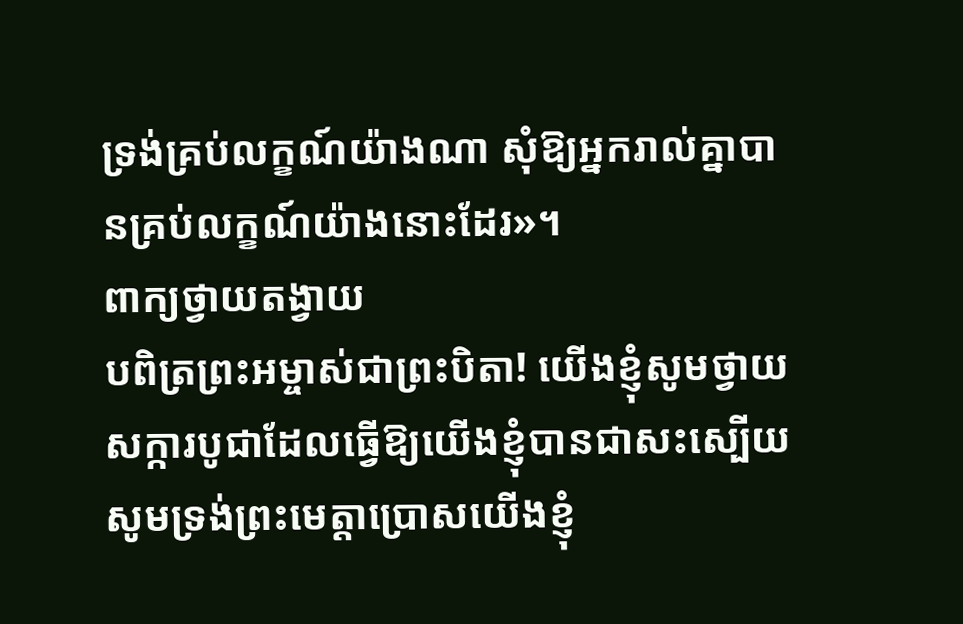ទ្រង់គ្រប់លក្ខណ៍យ៉ាងណា សុំឱ្យអ្នករាល់គ្នាបានគ្រប់លក្ខណ៍យ៉ាងនោះដែរ»។
ពាក្យថ្វាយតង្វាយ
បពិត្រព្រះអម្ចាស់ជាព្រះបិតា! យើងខ្ញុំសូមថ្វាយសក្ការបូជាដែលធ្វើឱ្យយើងខ្ញុំបានជាសះស្បើយ សូមទ្រង់ព្រះមេត្តាប្រោសយើងខ្ញុំ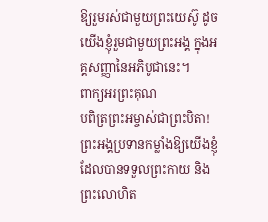ឱ្យរួមរស់ជាមួយព្រះយេស៊ូ ដូចយើងខ្ញុំរួមជាមួយព្រះអង្គ ក្នុងអគ្គសញ្ញានៃអភិបូជានេះ។
ពាក្យអរព្រះគុណ
បពិត្រព្រះអម្ចាស់ជាព្រះបិតា! ព្រះអង្គប្រទានកម្លាំងឱ្យយើងខ្ញុំដែលបានទទួលព្រះកាយ និងព្រះលោហិត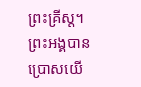ព្រះគ្រីស្ត។ ព្រះអង្គបានប្រោសយើ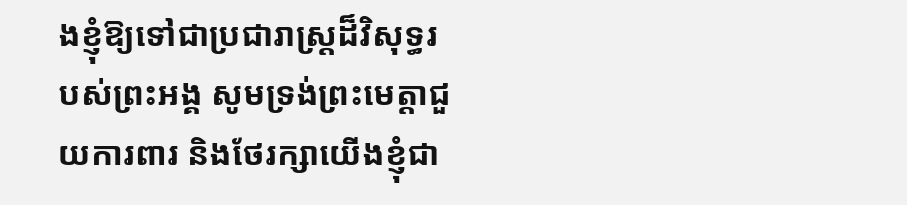ងខ្ញុំឱ្យទៅជាប្រជារាស្ត្រដ៏វិសុទ្ធរបស់ព្រះអង្គ សូមទ្រង់ព្រះមេត្តាជួយការពារ និងថែរក្សាយើងខ្ញុំជា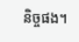និច្ចផង។